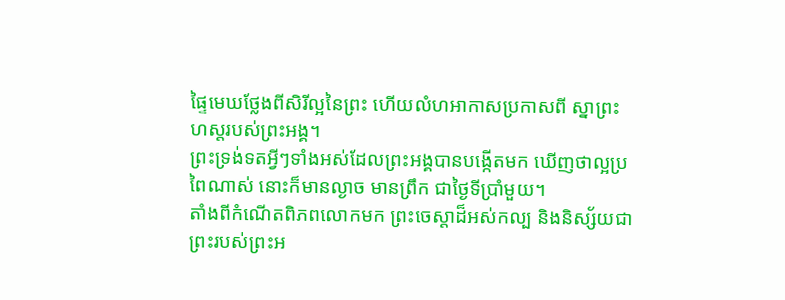ផ្ទៃមេឃថ្លែងពីសិរីល្អនៃព្រះ ហើយលំហអាកាសប្រកាសពី ស្នាព្រះហស្តរបស់ព្រះអង្គ។
ព្រះទ្រង់ទតអ្វីៗទាំងអស់ដែលព្រះអង្គបានបង្កើតមក ឃើញថាល្អប្រពៃណាស់ នោះក៏មានល្ងាច មានព្រឹក ជាថ្ងៃទីប្រាំមួយ។
តាំងពីកំណើតពិភពលោកមក ព្រះចេស្តាដ៏អស់កល្ប និងនិស្ស័យជាព្រះរបស់ព្រះអ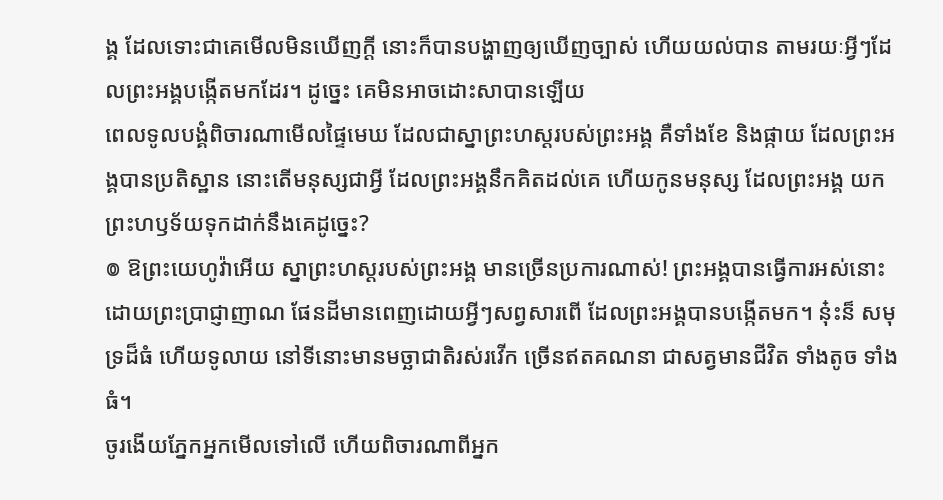ង្គ ដែលទោះជាគេមើលមិនឃើញក្ដី នោះក៏បានបង្ហាញឲ្យឃើញច្បាស់ ហើយយល់បាន តាមរយៈអ្វីៗដែលព្រះអង្គបង្កើតមកដែរ។ ដូច្នេះ គេមិនអាចដោះសាបានឡើយ
ពេលទូលបង្គំពិចារណាមើលផ្ទៃមេឃ ដែលជាស្នាព្រះហស្តរបស់ព្រះអង្គ គឺទាំងខែ និងផ្កាយ ដែលព្រះអង្គបានប្រតិស្ឋាន នោះតើមនុស្សជាអ្វី ដែលព្រះអង្គនឹកគិតដល់គេ ហើយកូនមនុស្ស ដែលព្រះអង្គ យកព្រះហឫទ័យទុកដាក់នឹងគេដូច្នេះ?
៙ ឱព្រះយេហូវ៉ាអើយ ស្នាព្រះហស្តរបស់ព្រះអង្គ មានច្រើនប្រការណាស់! ព្រះអង្គបានធ្វើការអស់នោះ ដោយព្រះប្រាជ្ញាញាណ ផែនដីមានពេញដោយអ្វីៗសព្វសារពើ ដែលព្រះអង្គបានបង្កើតមក។ ន៎ុះន៏ សមុទ្រដ៏ធំ ហើយទូលាយ នៅទីនោះមានមច្ឆាជាតិរស់រវើក ច្រើនឥតគណនា ជាសត្វមានជីវិត ទាំងតូច ទាំងធំ។
ចូរងើយភ្នែកអ្នកមើលទៅលើ ហើយពិចារណាពីអ្នក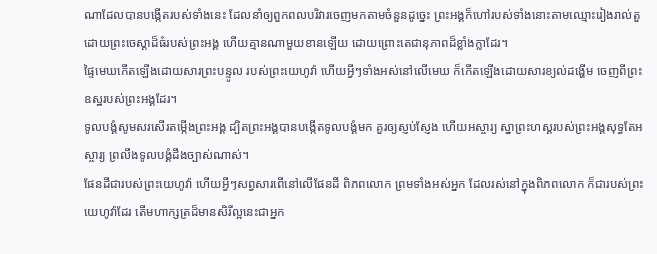ណាដែលបានបង្កើតរបស់ទាំងនេះ ដែលនាំឲ្យពួកពលបរិវារចេញមកតាមចំនួនដូច្នេះ ព្រះអង្គក៏ហៅរបស់ទាំងនោះតាមឈ្មោះរៀងរាល់តួ ដោយព្រះចេស្តាដ៏ធំរបស់ព្រះអង្គ ហើយគ្មានណាមួយខានឡើយ ដោយព្រោះតេជានុភាពដ៏ខ្លាំងក្លាដែរ។
ផ្ទៃមេឃកើតឡើងដោយសារព្រះបន្ទូល របស់ព្រះយេហូវ៉ា ហើយអ្វីៗទាំងអស់នៅលើមេឃ ក៏កើតឡើងដោយសារខ្យល់ដង្ហើម ចេញពីព្រះឧស្ឋរបស់ព្រះអង្គដែរ។
ទូលបង្គំសូមសរសើរតម្កើងព្រះអង្គ ដ្បិតព្រះអង្គបានបង្កើតទូលបង្គំមក គួរឲ្យស្ញប់ស្ញែង ហើយអស្ចារ្យ ស្នាព្រះហស្តរបស់ព្រះអង្គសុទ្ធតែអស្ចារ្យ ព្រលឹងទូលបង្គំដឹងច្បាស់ណាស់។
ផែនដីជារបស់ព្រះយេហូវ៉ា ហើយអ្វីៗសព្វសារពើនៅលើផែនដី ពិភពលោក ព្រមទាំងអស់អ្នក ដែលរស់នៅក្នុងពិភពលោក ក៏ជារបស់ព្រះយេហូវ៉ាដែរ តើមហាក្សត្រដ៏មានសិរីល្អនេះជាអ្នក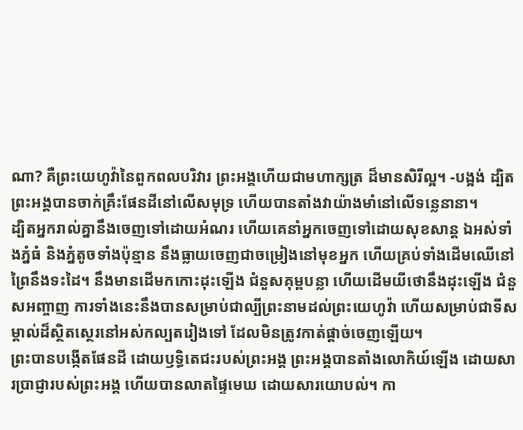ណា? គឺព្រះយេហូវ៉ានៃពួកពលបរិវារ ព្រះអង្គហើយជាមហាក្សត្រ ដ៏មានសិរីល្អ។ -បង្អង់ ដ្បិតព្រះអង្គបានចាក់គ្រឹះផែនដីនៅលើសមុទ្រ ហើយបានតាំងវាយ៉ាងមាំនៅលើទន្លេនានា។
ដ្បិតអ្នករាល់គ្នានឹងចេញទៅដោយអំណរ ហើយគេនាំអ្នកចេញទៅដោយសុខសាន្ត ឯអស់ទាំងភ្នំធំ និងភ្នំតូចទាំងប៉ុន្មាន នឹងធ្លាយចេញជាចម្រៀងនៅមុខអ្នក ហើយគ្រប់ទាំងដើមឈើនៅព្រៃនឹងទះដៃ។ នឹងមានដើមកកោះដុះឡើង ជំនួសគុម្ពបន្លា ហើយដើមយីថោនឹងដុះឡើង ជំនួសអញ្ចាញ ការទាំងនេះនឹងបានសម្រាប់ជាល្បីព្រះនាមដល់ព្រះយេហូវ៉ា ហើយសម្រាប់ជាទីសម្គាល់ដ៏ស្ថិតស្ថេរនៅអស់កល្បតរៀងទៅ ដែលមិនត្រូវកាត់ផ្តាច់ចេញឡើយ។
ព្រះបានបង្កើតផែនដី ដោយឫទ្ធិតេជះរបស់ព្រះអង្គ ព្រះអង្គបានតាំងលោកិយ៍ឡើង ដោយសារប្រាជ្ញារបស់ព្រះអង្គ ហើយបានលាតផ្ទៃមេឃ ដោយសារយោបល់។ កា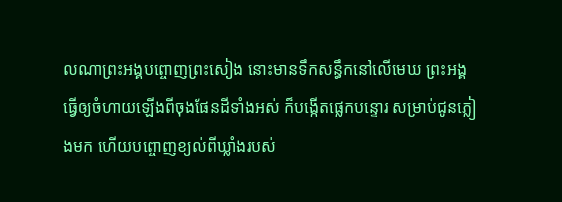លណាព្រះអង្គបព្ចោញព្រះសៀង នោះមានទឹកសន្ធឹកនៅលើមេឃ ព្រះអង្គធ្វើឲ្យចំហាយឡើងពីចុងផែនដីទាំងអស់ ក៏បង្កើតផ្លេកបន្ទោរ សម្រាប់ជូនភ្លៀងមក ហើយបព្ចោញខ្យល់ពីឃ្លាំងរបស់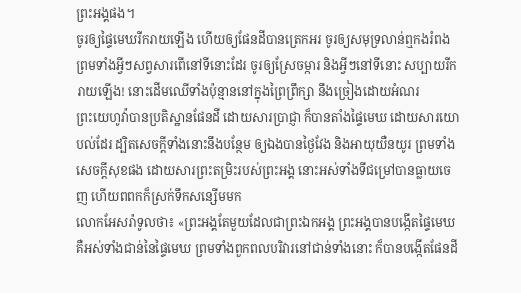ព្រះអង្គផង។
ចូរឲ្យផ្ទៃមេឃរីករាយឡើង ហើយឲ្យផែនដីបានត្រេកអរ ចូរឲ្យសមុទ្រលាន់ឮកងរំពង ព្រមទាំងអ្វីៗសព្វសារពើនៅទីនោះដែរ ចូរឲ្យស្រែចម្ការ និងអ្វីៗនៅទីនោះ សប្បាយរីករាយឡើង! នោះដើមឈើទាំងប៉ុន្មាននៅក្នុងព្រៃព្រឹក្សា នឹងច្រៀងដោយអំណរ
ព្រះយេហូវ៉ាបានប្រតិស្ឋានផែនដី ដោយសារប្រាជ្ញា ក៏បានតាំងផ្ទៃមេឃ ដោយសារយោបល់ដែរ ដ្បិតសេចក្ដីទាំងនោះនឹងបន្ថែម ឲ្យឯងបានថ្ងៃវែង និងអាយុយឺនយូរ ព្រមទាំងសេចក្ដីសុខផង ដោយសារព្រះតម្រិះរបស់ព្រះអង្គ នោះអស់ទាំងទីជម្រៅបានធ្លាយចេញ ហើយពពកក៏ស្រក់ទឹកសន្សើមមក
លោកអែសរ៉ាទូលថា៖ «ព្រះអង្គតែមួយដែលជាព្រះឯកអង្គ ព្រះអង្គបានបង្កើតផ្ទៃមេឃ គឺអស់ទាំងជាន់នៃផ្ទៃមេឃ ព្រមទាំងពួកពលបរិវារនៅជាន់ទាំងនោះ ក៏បានបង្កើតផែនដី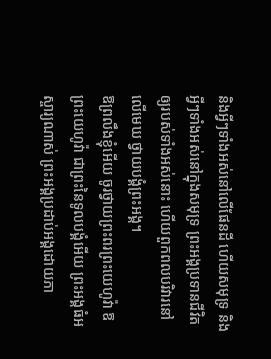និងអ្វីៗទាំងអស់នៅលើផែនដី ហើយសមុទ្រ និងអ្វីៗទាំងអស់នៅក្នុងសមុទ្រ ព្រះអង្គប្រទានជីវិតឲ្យរបស់ទាំងអស់នោះ ហើយពួកពលបរិវារនៅលើមេឃ ថ្វាយបង្គំព្រះអង្គ។
ឱព្រលឹងខ្ញុំអើយ ចូរថ្វាយព្រះពរព្រះយេហូវ៉ា ឱព្រះយេហូវ៉ា ជាព្រះនៃទូលបង្គំអើយ ព្រះអង្គធំអស្ចារ្យណាស់ ព្រះអង្គប្រដាប់អង្គដោយភា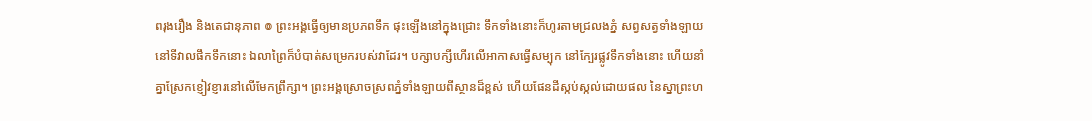ពរុងរឿង និងតេជានុភាព ៙ ព្រះអង្គធ្វើឲ្យមានប្រភពទឹក ផុះឡើងនៅក្នុងជ្រោះ ទឹកទាំងនោះក៏ហូរតាមជ្រលងភ្នំ សព្វសត្វទាំងឡាយនៅទីវាលផឹកទឹកនោះ ឯលាព្រៃក៏បំបាត់សម្រេករបស់វាដែរ។ បក្សាបក្សីហើរលើអាកាសធ្វើសម្បុក នៅក្បែរផ្លូវទឹកទាំងនោះ ហើយនាំគ្នាស្រែកខ្ញៀវខ្ញារនៅលើមែកព្រឹក្សា។ ព្រះអង្គស្រោចស្រពភ្នំទាំងឡាយពីស្ថានដ៏ខ្ពស់ ហើយផែនដីស្កប់ស្កល់ដោយផល នៃស្នាព្រះហ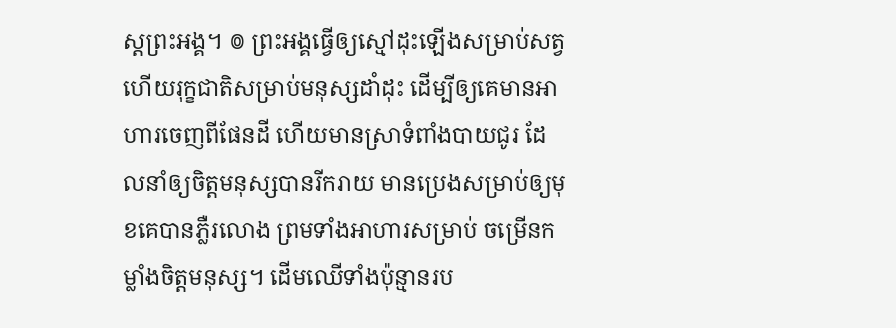ស្តព្រះអង្គ។ ៙ ព្រះអង្គធ្វើឲ្យស្មៅដុះឡើងសម្រាប់សត្វ ហើយរុក្ខជាតិសម្រាប់មនុស្សដាំដុះ ដើម្បីឲ្យគេមានអាហារចេញពីផែនដី ហើយមានស្រាទំពាំងបាយជូរ ដែលនាំឲ្យចិត្តមនុស្សបានរីករាយ មានប្រេងសម្រាប់ឲ្យមុខគេបានភ្លឺរលោង ព្រមទាំងអាហារសម្រាប់ ចម្រើនកម្លាំងចិត្តមនុស្ស។ ដើមឈើទាំងប៉ុន្មានរប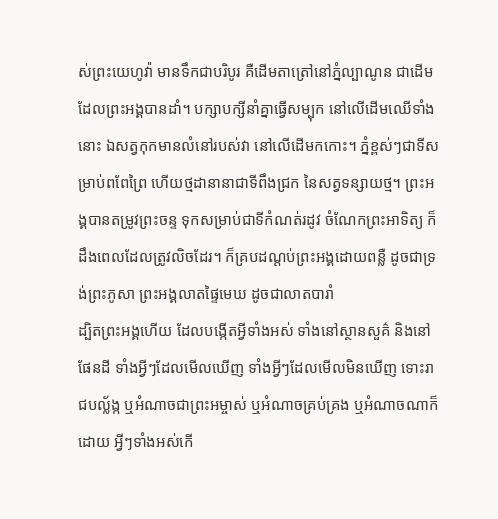ស់ព្រះយេហូវ៉ា មានទឹកជាបរិបូរ គឺដើមតាត្រៅនៅភ្នំល្បាណូន ជាដើមដែលព្រះអង្គបានដាំ។ បក្សាបក្សីនាំគ្នាធ្វើសម្បុក នៅលើដើមឈើទាំងនោះ ឯសត្វកុកមានលំនៅរបស់វា នៅលើដើមកកោះ។ ភ្នំខ្ពស់ៗជាទីសម្រាប់ពពែព្រៃ ហើយថ្មដានានាជាទីពឹងជ្រក នៃសត្វទន្សាយថ្ម។ ព្រះអង្គបានតម្រូវព្រះចន្ទ ទុកសម្រាប់ជាទីកំណត់រដូវ ចំណែកព្រះអាទិត្យ ក៏ដឹងពេលដែលត្រូវលិចដែរ។ ក៏គ្របដណ្ដប់ព្រះអង្គដោយពន្លឺ ដូចជាទ្រង់ព្រះភូសា ព្រះអង្គលាតផ្ទៃមេឃ ដូចជាលាតបារាំ
ដ្បិតព្រះអង្គហើយ ដែលបង្កើតអ្វីទាំងអស់ ទាំងនៅស្ថានសួគ៌ និងនៅផែនដី ទាំងអ្វីៗដែលមើលឃើញ ទាំងអ្វីៗដែលមើលមិនឃើញ ទោះរាជបល្ល័ង្ក ឬអំណាចជាព្រះអម្ចាស់ ឬអំណាចគ្រប់គ្រង ឬអំណាចណាក៏ដោយ អ្វីៗទាំងអស់កើ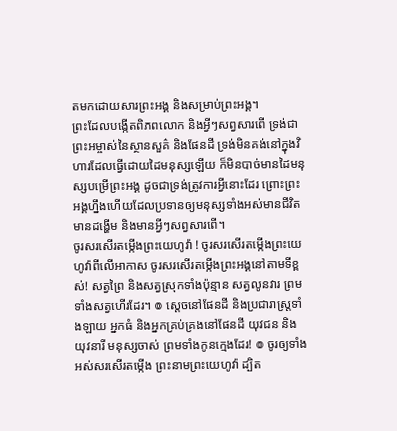តមកដោយសារព្រះអង្គ និងសម្រាប់ព្រះអង្គ។
ព្រះដែលបង្កើតពិភពលោក និងអ្វីៗសព្វសារពើ ទ្រង់ជាព្រះអម្ចាស់នៃស្ថានសួគ៌ និងផែនដី ទ្រង់មិនគង់នៅក្នុងវិហារដែលធ្វើដោយដៃមនុស្សឡើយ ក៏មិនបាច់មានដៃមនុស្សបម្រើព្រះអង្គ ដូចជាទ្រង់ត្រូវការអ្វីនោះដែរ ព្រោះព្រះអង្គហ្នឹងហើយដែលប្រទានឲ្យមនុស្សទាំងអស់មានជីវិត មានដង្ហើម និងមានអ្វីៗសព្វសារពើ។
ចូរសរសើរតម្កើងព្រះយេហូវ៉ា ! ចូរសរសើរតម្កើងព្រះយេហូវ៉ាពីលើអាកាស ចូរសរសើរតម្កើងព្រះអង្គនៅតាមទីខ្ពស់! សត្វព្រៃ និងសត្វស្រុកទាំងប៉ុន្មាន សត្វលូនវារ ព្រមទាំងសត្វហើរដែរ។ ៙ ស្តេចនៅផែនដី និងប្រជារាស្ត្រទាំងឡាយ អ្នកធំ និងអ្នកគ្រប់គ្រងនៅផែនដី យុវជន និងយុវនារី មនុស្សចាស់ ព្រមទាំងកូនក្មេងដែរ! ៙ ចូរឲ្យទាំងអស់សរសើរតម្កើង ព្រះនាមព្រះយេហូវ៉ា ដ្បិត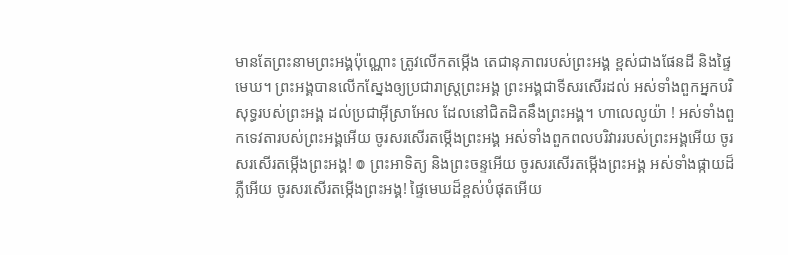មានតែព្រះនាមព្រះអង្គប៉ុណ្ណោះ ត្រូវលើកតម្កើង តេជានុភាពរបស់ព្រះអង្គ ខ្ពស់ជាងផែនដី និងផ្ទៃមេឃ។ ព្រះអង្គបានលើកស្នែងឲ្យប្រជារាស្ត្រព្រះអង្គ ព្រះអង្គជាទីសរសើរដល់ អស់ទាំងពួកអ្នកបរិសុទ្ធរបស់ព្រះអង្គ ដល់ប្រជាអ៊ីស្រាអែល ដែលនៅជិតដិតនឹងព្រះអង្គ។ ហាលេលូយ៉ា ! អស់ទាំងពួកទេវតារបស់ព្រះអង្គអើយ ចូរសរសើរតម្កើងព្រះអង្គ អស់ទាំងពួកពលបរិវាររបស់ព្រះអង្គអើយ ចូរសរសើរតម្កើងព្រះអង្គ! ៙ ព្រះអាទិត្យ និងព្រះចន្ទអើយ ចូរសរសើរតម្កើងព្រះអង្គ អស់ទាំងផ្កាយដ៏ភ្លឺអើយ ចូរសរសើរតម្កើងព្រះអង្គ! ផ្ទៃមេឃដ៏ខ្ពស់បំផុតអើយ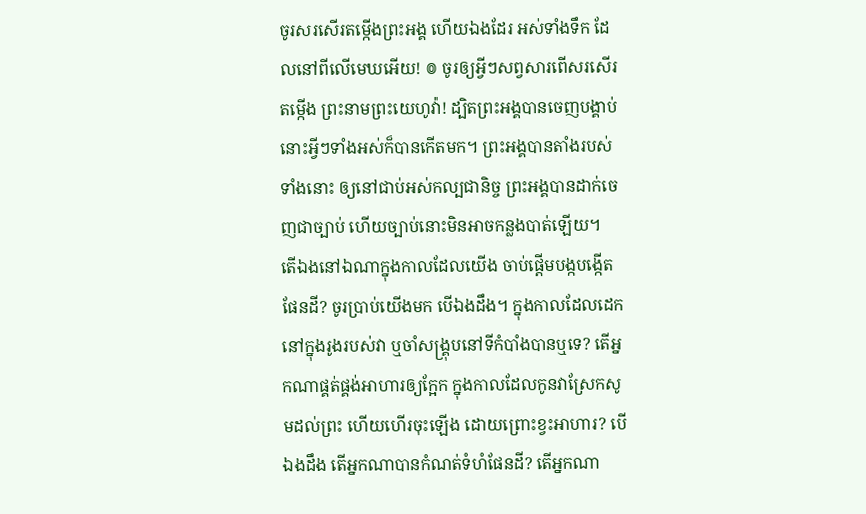ចូរសរសើរតម្កើងព្រះអង្គ ហើយឯងដែរ អស់ទាំងទឹក ដែលនៅពីលើមេឃអើយ! ៙ ចូរឲ្យអ្វីៗសព្វសារពើសរសើរតម្កើង ព្រះនាមព្រះយេហូវ៉ា! ដ្បិតព្រះអង្គបានចេញបង្គាប់ នោះអ្វីៗទាំងអស់ក៏បានកើតមក។ ព្រះអង្គបានតាំងរបស់ទាំងនោះ ឲ្យនៅជាប់អស់កល្បជានិច្ច ព្រះអង្គបានដាក់ចេញជាច្បាប់ ហើយច្បាប់នោះមិនអាចកន្លងបាត់ឡើយ។
តើឯងនៅឯណាក្នុងកាលដែលយើង ចាប់ផ្ដើមបង្កបង្កើតផែនដី? ចូរប្រាប់យើងមក បើឯងដឹង។ ក្នុងកាលដែលដេកនៅក្នុងរូងរបស់វា ឬចាំសង្គ្រុបនៅទីកំបាំងបានឬទេ? តើអ្នកណាផ្គត់ផ្គង់អាហារឲ្យក្អែក ក្នុងកាលដែលកូនវាស្រែកសូមដល់ព្រះ ហើយហើរចុះឡើង ដោយព្រោះខ្វះអាហារ? បើឯងដឹង តើអ្នកណាបានកំណត់ទំហំផែនដី? តើអ្នកណា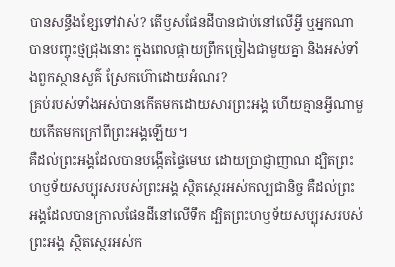បានសន្ធឹងខ្សែទៅវាស់? តើឫសផែនដីបានជាប់នៅលើអ្វី ឬអ្នកណាបានបញ្ចុះថ្មជ្រុងនោះ ក្នុងពេលផ្កាយព្រឹកច្រៀងជាមួយគ្នា និងអស់ទាំងពួកស្ថានសួគ៌ ស្រែកហ៊ោដោយអំណរ?
គ្រប់របស់ទាំងអស់បានកើតមកដោយសារព្រះអង្គ ហើយគ្មានអ្វីណាមួយកើតមកក្រៅពីព្រះអង្គឡើយ។
គឺដល់ព្រះអង្គដែលបានបង្កើតផ្ទៃមេឃ ដោយប្រាជ្ញាញាណ ដ្បិតព្រះហឫទ័យសប្បុរសរបស់ព្រះអង្គ ស្ថិតស្ថេរអស់កល្បជានិច្ច គឺដល់ព្រះអង្គដែលបានក្រាលផែនដីនៅលើទឹក ដ្បិតព្រះហឫទ័យសប្បុរសរបស់ព្រះអង្គ ស្ថិតស្ថេរអស់ក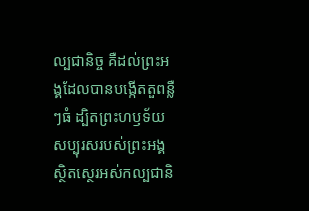ល្បជានិច្ច គឺដល់ព្រះអង្គដែលបានបង្កើតតួពន្លឺៗធំ ដ្បិតព្រះហឫទ័យសប្បុរសរបស់ព្រះអង្គ ស្ថិតស្ថេរអស់កល្បជានិ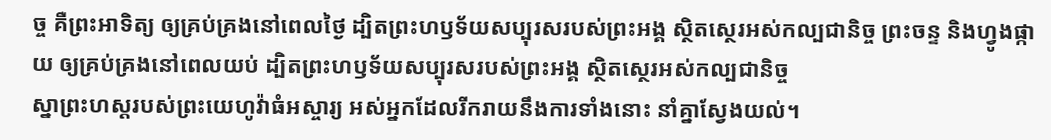ច្ច គឺព្រះអាទិត្យ ឲ្យគ្រប់គ្រងនៅពេលថ្ងៃ ដ្បិតព្រះហឫទ័យសប្បុរសរបស់ព្រះអង្គ ស្ថិតស្ថេរអស់កល្បជានិច្ច ព្រះចន្ទ និងហ្វូងផ្កាយ ឲ្យគ្រប់គ្រងនៅពេលយប់ ដ្បិតព្រះហឫទ័យសប្បុរសរបស់ព្រះអង្គ ស្ថិតស្ថេរអស់កល្បជានិច្ច
ស្នាព្រះហស្ដរបស់ព្រះយេហូវ៉ាធំអស្ចារ្យ អស់អ្នកដែលរីករាយនឹងការទាំងនោះ នាំគ្នាស្វែងយល់។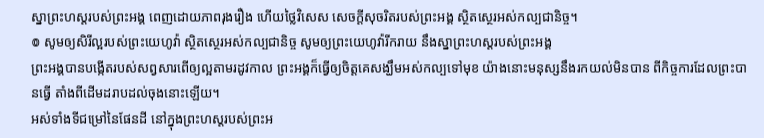ស្នាព្រះហស្តរបស់ព្រះអង្គ ពេញដោយភាពរុងរឿង ហើយថ្លៃវិសេស សេចក្ដីសុចរិតរបស់ព្រះអង្គ ស្ថិតស្ថេរអស់កល្បជានិច្ច។
៙ សូមឲ្យសិរីល្អរបស់ព្រះយេហូវ៉ា ស្ថិតស្ថេរអស់កល្បជានិច្ច សូមឲ្យព្រះយេហូវ៉ារីករាយ នឹងស្នាព្រះហស្តរបស់ព្រះអង្គ
ព្រះអង្គបានបង្កើតរបស់សព្វសារពើឲ្យល្អតាមរដូវកាល ព្រះអង្គក៏ធ្វើឲ្យចិត្តគេសង្ឃឹមអស់កល្បទៅមុខ យ៉ាងនោះមនុស្សនឹងរកយល់មិនបាន ពីកិច្ចការដែលព្រះបានធ្វើ តាំងពីដើមដរាបដល់ចុងនោះឡើយ។
អស់ទាំងទីជម្រៅនៃផែនដី នៅក្នុងព្រះហស្តរបស់ព្រះអ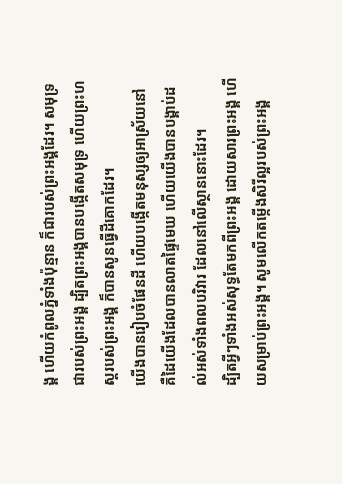ង្គ ហើយកំពូលភ្នំទាំងប៉ុន្មាន ក៏ជារបស់ព្រះអង្គដែរ។ សមុទ្រជារបស់ព្រះអង្គ ដ្បិតព្រះអង្គបានបង្កើតសមុទ្រ ហើយព្រះហស្តរបស់ព្រះអង្គ ក៏បានសូនធ្វើដីគោកដែរ។
យើងបានរៀបចំផែនដី ហើយបង្កើតមនុស្សឲ្យអាស្រ័យនៅ គឺដៃយើងដែលបានលាតផ្ទៃមេឃ ហើយយើងបានបង្គាប់ដល់អស់ទាំងពលបរិវារ ដែលនៅលើស្ថាននោះដែរ។
ដ្បិតអ្វីៗទាំងអស់សុទ្ធតែមកពីព្រះអង្គ ដោយសារព្រះអង្គ ហើយសម្រាប់ព្រះអង្គ។ សូមលើកតម្កើងសិរីល្អរបស់ព្រះអង្គ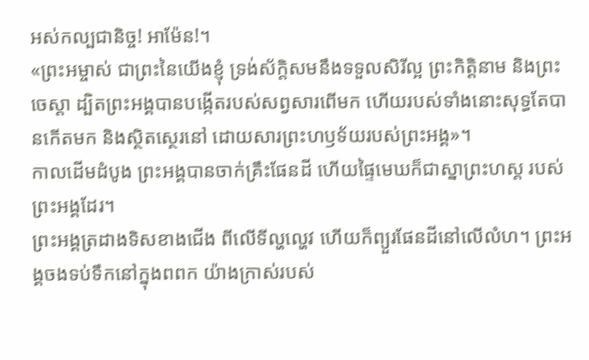អស់កល្បជានិច្ច! អាម៉ែន!។
«ព្រះអម្ចាស់ ជាព្រះនៃយើងខ្ញុំ ទ្រង់ស័ក្តិសមនឹងទទួលសិរីល្អ ព្រះកិត្តិនាម និងព្រះចេស្តា ដ្បិតព្រះអង្គបានបង្កើតរបស់សព្វសារពើមក ហើយរបស់ទាំងនោះសុទ្ធតែបានកើតមក និងស្ថិតស្ថេរនៅ ដោយសារព្រះហឫទ័យរបស់ព្រះអង្គ»។
កាលដើមដំបូង ព្រះអង្គបានចាក់គ្រឹះផែនដី ហើយផ្ទៃមេឃក៏ជាស្នាព្រះហស្ត របស់ព្រះអង្គដែរ។
ព្រះអង្គត្រដាងទិសខាងជើង ពីលើទីល្ហល្ហេវ ហើយក៏ព្យួរផែនដីនៅលើលំហ។ ព្រះអង្គចងទប់ទឹកនៅក្នុងពពក យ៉ាងក្រាស់របស់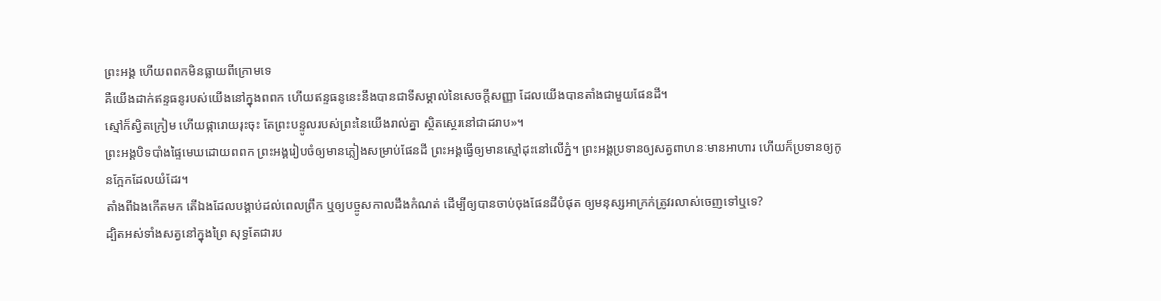ព្រះអង្គ ហើយពពកមិនធ្លាយពីក្រោមទេ
គឺយើងដាក់ឥន្ទធនូរបស់យើងនៅក្នុងពពក ហើយឥន្ទធនូនេះនឹងបានជាទីសម្គាល់នៃសេចក្ដីសញ្ញា ដែលយើងបានតាំងជាមួយផែនដី។
ស្មៅក៏ស្វិតក្រៀម ហើយផ្ការោយរុះចុះ តែព្រះបន្ទូលរបស់ព្រះនៃយើងរាល់គ្នា ស្ថិតស្ថេរនៅជាដរាប»។
ព្រះអង្គបិទបាំងផ្ទៃមេឃដោយពពក ព្រះអង្គរៀបចំឲ្យមានភ្លៀងសម្រាប់ផែនដី ព្រះអង្គធ្វើឲ្យមានស្មៅដុះនៅលើភ្នំ។ ព្រះអង្គប្រទានឲ្យសត្វពាហនៈមានអាហារ ហើយក៏ប្រទានឲ្យកូនក្អែកដែលយំដែរ។
តាំងពីឯងកើតមក តើឯងដែលបង្គាប់ដល់ពេលព្រឹក ឬឲ្យបច្ចូសកាលដឹងកំណត់ ដើម្បីឲ្យបានចាប់ចុងផែនដីបំផុត ឲ្យមនុស្សអាក្រក់ត្រូវរលាស់ចេញទៅឬទេ?
ដ្បិតអស់ទាំងសត្វនៅក្នុងព្រៃ សុទ្ធតែជារប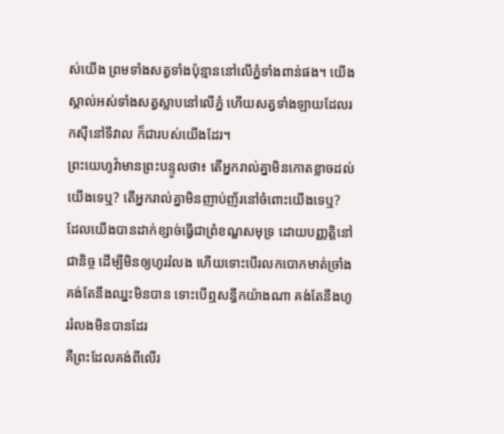ស់យើង ព្រមទាំងសត្វទាំងប៉ុន្មាននៅលើភ្នំទាំងពាន់ផង។ យើងស្គាល់អស់ទាំងសត្វស្លាបនៅលើភ្នំ ហើយសត្វទាំងឡាយដែលរកស៊ីនៅទីវាល ក៏ជារបស់យើងដែរ។
ព្រះយេហូវ៉ាមានព្រះបន្ទូលថា៖ តើអ្នករាល់គ្នាមិនកោតខ្លាចដល់យើងទេឬ? តើអ្នករាល់គ្នាមិនញាប់ញ័រនៅចំពោះយើងទេឬ? ដែលយើងបានដាក់ខ្សាច់ធ្វើជាព្រំខណ្ឌសមុទ្រ ដោយបញ្ញត្តិនៅជានិច្ច ដើម្បីមិនឲ្យហូររំលង ហើយទោះបើរលកបោកមាត់ច្រាំង គង់តែនឹងឈ្នះមិនបាន ទោះបើឮសន្ធឹកយ៉ាងណា គង់តែនឹងហូររំលងមិនបានដែរ
គឺព្រះដែលគង់ពីលើរ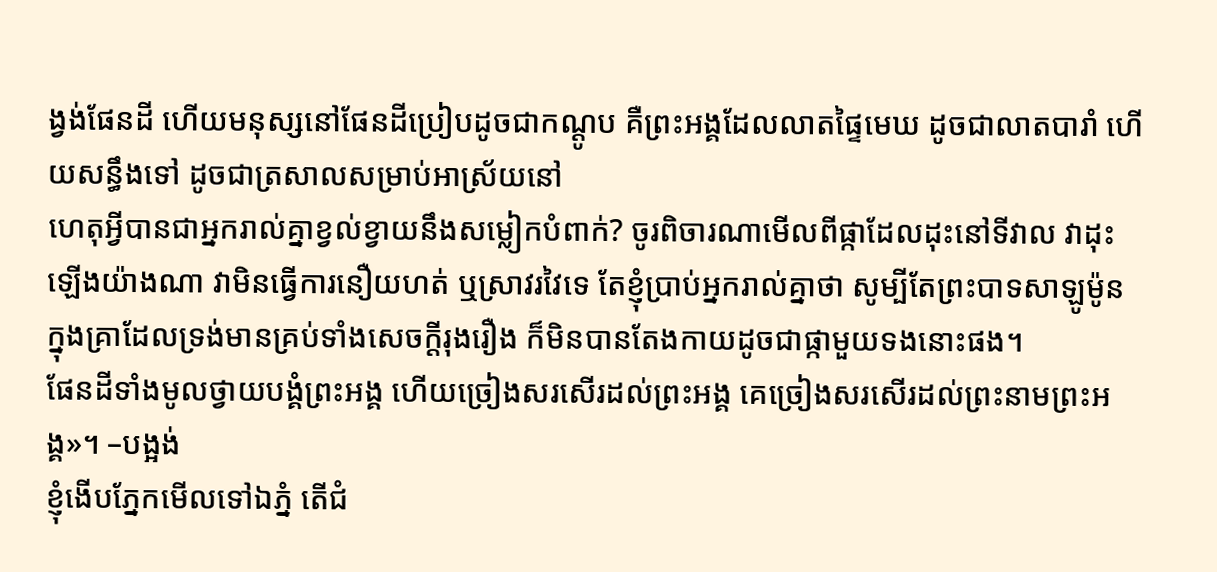ង្វង់ផែនដី ហើយមនុស្សនៅផែនដីប្រៀបដូចជាកណ្តូប គឺព្រះអង្គដែលលាតផ្ទៃមេឃ ដូចជាលាតបារាំ ហើយសន្ធឹងទៅ ដូចជាត្រសាលសម្រាប់អាស្រ័យនៅ
ហេតុអ្វីបានជាអ្នករាល់គ្នាខ្វល់ខ្វាយនឹងសម្លៀកបំពាក់? ចូរពិចារណាមើលពីផ្កាដែលដុះនៅទីវាល វាដុះឡើងយ៉ាងណា វាមិនធ្វើការនឿយហត់ ឬស្រាវរវៃទេ តែខ្ញុំប្រាប់អ្នករាល់គ្នាថា សូម្បីតែព្រះបាទសាឡូម៉ូន ក្នុងគ្រាដែលទ្រង់មានគ្រប់ទាំងសេចក្តីរុងរឿង ក៏មិនបានតែងកាយដូចជាផ្កាមួយទងនោះផង។
ផែនដីទាំងមូលថ្វាយបង្គំព្រះអង្គ ហើយច្រៀងសរសើរដល់ព្រះអង្គ គេច្រៀងសរសើរដល់ព្រះនាមព្រះអង្គ»។ –បង្អង់
ខ្ញុំងើបភ្នែកមើលទៅឯភ្នំ តើជំ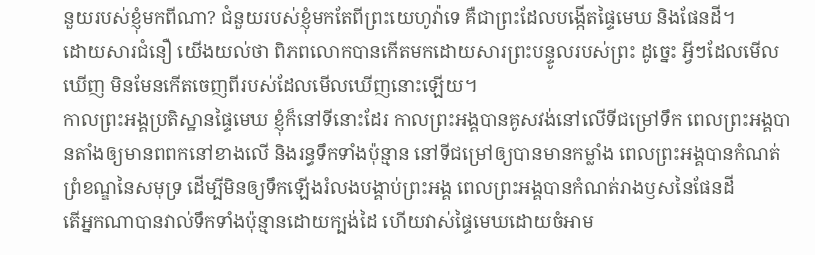នួយរបស់ខ្ញុំមកពីណា? ជំនួយរបស់ខ្ញុំមកតែពីព្រះយេហូវ៉ាទេ គឺជាព្រះដែលបង្កើតផ្ទៃមេឃ និងផែនដី។
ដោយសារជំនឿ យើងយល់ថា ពិភពលោកបានកើតមកដោយសារព្រះបន្ទូលរបស់ព្រះ ដូច្នេះ អ្វីៗដែលមើលឃើញ មិនមែនកើតចេញពីរបស់ដែលមើលឃើញនោះឡើយ។
កាលព្រះអង្គប្រតិស្ឋានផ្ទៃមេឃ ខ្ញុំក៏នៅទីនោះដែរ កាលព្រះអង្គបានគូសវង់នៅលើទីជម្រៅទឹក ពេលព្រះអង្គបានតាំងឲ្យមានពពកនៅខាងលើ និងរន្ធទឹកទាំងប៉ុន្មាន នៅទីជម្រៅឲ្យបានមានកម្លាំង ពេលព្រះអង្គបានកំណត់ព្រំខណ្ឌនៃសមុទ្រ ដើម្បីមិនឲ្យទឹកឡើងរំលងបង្គាប់ព្រះអង្គ ពេលព្រះអង្គបានកំណត់រាងឫសនៃផែនដី
តើអ្នកណាបានវាល់ទឹកទាំងប៉ុន្មានដោយក្បង់ដៃ ហើយវាស់ផ្ទៃមេឃដោយចំអាម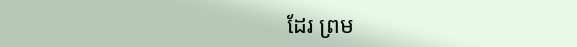ដែរ ព្រម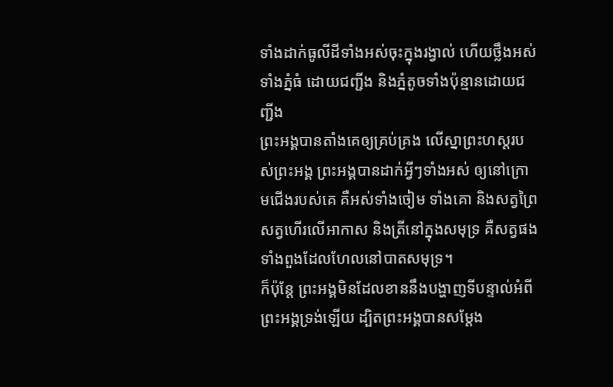ទាំងដាក់ធូលីដីទាំងអស់ចុះក្នុងរង្វាល់ ហើយថ្លឹងអស់ទាំងភ្នំធំ ដោយជញ្ជីង និងភ្នំតូចទាំងប៉ុន្មានដោយជញ្ជីង
ព្រះអង្គបានតាំងគេឲ្យគ្រប់គ្រង លើស្នាព្រះហស្តរបស់ព្រះអង្គ ព្រះអង្គបានដាក់អ្វីៗទាំងអស់ ឲ្យនៅក្រោមជើងរបស់គេ គឺអស់ទាំងចៀម ទាំងគោ និងសត្វព្រៃ សត្វហើរលើអាកាស និងត្រីនៅក្នុងសមុទ្រ គឺសត្វផងទាំងពួងដែលហែលនៅបាតសមុទ្រ។
ក៏ប៉ុន្តែ ព្រះអង្គមិនដែលខាននឹងបង្ហាញទីបន្ទាល់អំពីព្រះអង្គទ្រង់ឡើយ ដ្បិតព្រះអង្គបានសម្តែង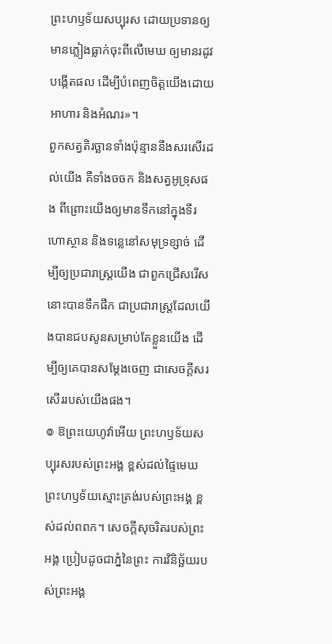ព្រះហឫទ័យសប្បុរស ដោយប្រទានឲ្យមានភ្លៀងធ្លាក់ចុះពីលើមេឃ ឲ្យមានរដូវបង្កើតផល ដើម្បីបំពេញចិត្តយើងដោយអាហារ និងអំណរ»។
ពួកសត្វតិរច្ឆានទាំងប៉ុន្មាននឹងសរសើរដល់យើង គឺទាំងចចក និងសត្វអូទ្រុសផង ពីព្រោះយើងឲ្យមានទឹកនៅក្នុងទីរហោស្ថាន និងទន្លេនៅសមុទ្រខ្សាច់ ដើម្បីឲ្យប្រជារាស្ត្រយើង ជាពួកជ្រើសរើសនោះបានទឹកផឹក ជាប្រជារាស្ត្រដែលយើងបានជបសូនសម្រាប់តែខ្លួនយើង ដើម្បីឲ្យគេបានសម្ដែងចេញ ជាសេចក្ដីសរសើររបស់យើងផង។
៙ ឱព្រះយេហូវ៉ាអើយ ព្រះហឫទ័យសប្បុរសរបស់ព្រះអង្គ ខ្ពស់ដល់ផ្ទៃមេឃ ព្រះហឫទ័យស្មោះត្រង់របស់ព្រះអង្គ ខ្ពស់ដល់ពពក។ សេចក្ដីសុចរិតរបស់ព្រះអង្គ ប្រៀបដូចជាភ្នំនៃព្រះ ការវិនិច្ឆ័យរបស់ព្រះអង្គ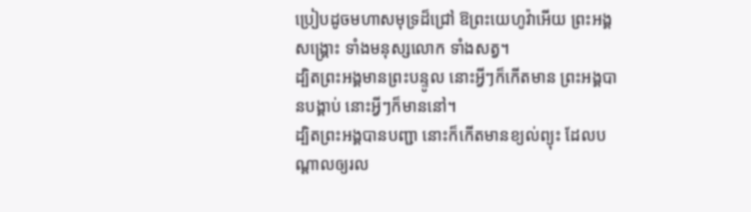ប្រៀបដូចមហាសមុទ្រដ៏ជ្រៅ ឱព្រះយេហូវ៉ាអើយ ព្រះអង្គសង្គ្រោះ ទាំងមនុស្សលោក ទាំងសត្វ។
ដ្បិតព្រះអង្គមានព្រះបន្ទូល នោះអ្វីៗក៏កើតមាន ព្រះអង្គបានបង្គាប់ នោះអ្វីៗក៏មាននៅ។
ដ្បិតព្រះអង្គបានបញ្ជា នោះក៏កើតមានខ្យល់ព្យុះ ដែលបណ្ដាលឲ្យរល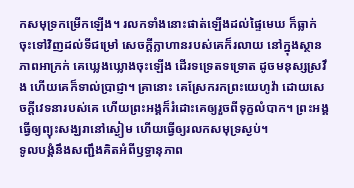កសមុទ្រកម្រើកឡើង។ រលកទាំងនោះផាត់ឡើងដល់ផ្ទៃមេឃ ក៏ធ្លាក់ចុះទៅវិញដល់ទីជម្រៅ សេចក្ដីក្លាហានរបស់គេក៏រលាយ នៅក្នុងស្ថានភាពអាក្រក់ គេឃ្លេងឃ្លោងចុះឡើង ដើរទទ្រេតទទ្រោត ដូចមនុស្សស្រវឹង ហើយគេក៏ទាល់ប្រាជ្ញា។ គ្រានោះ គេស្រែករកព្រះយេហូវ៉ា ដោយសេចក្ដីវេទនារបស់គេ ហើយព្រះអង្គក៏រំដោះគេឲ្យរួចពីទុក្ខលំបាក។ ព្រះអង្គធ្វើឲ្យព្យុះសង្ឃរានៅស្ងៀម ហើយធ្វើឲ្យរលកសមុទ្រស្ងប់។
ទូលបង្គំនឹងសញ្ជឹងគិតអំពីឫទ្ធានុភាព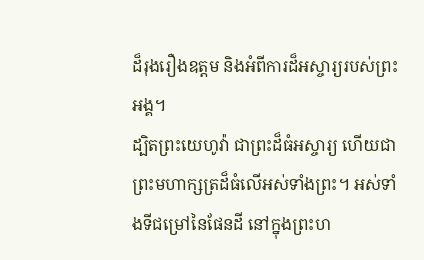ដ៏រុងរឿងឧត្តម និងអំពីការដ៏អស្ចារ្យរបស់ព្រះអង្គ។
ដ្បិតព្រះយេហូវ៉ា ជាព្រះដ៏ធំអស្ចារ្យ ហើយជាព្រះមហាក្សត្រដ៏ធំលើអស់ទាំងព្រះ។ អស់ទាំងទីជម្រៅនៃផែនដី នៅក្នុងព្រះហ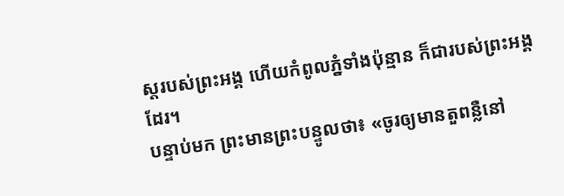ស្តរបស់ព្រះអង្គ ហើយកំពូលភ្នំទាំងប៉ុន្មាន ក៏ជារបស់ព្រះអង្គដែរ។
បន្ទាប់មក ព្រះមានព្រះបន្ទូលថា៖ «ចូរឲ្យមានតួពន្លឺនៅ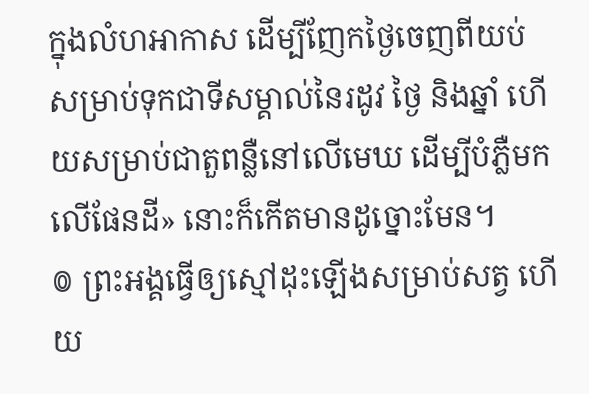ក្នុងលំហអាកាស ដើម្បីញែកថ្ងៃចេញពីយប់ សម្រាប់ទុកជាទីសម្គាល់នៃរដូវ ថ្ងៃ និងឆ្នាំ ហើយសម្រាប់ជាតួពន្លឺនៅលើមេឃ ដើម្បីបំភ្លឺមកលើផែនដី» នោះក៏កើតមានដូច្នោះមែន។
៙ ព្រះអង្គធ្វើឲ្យស្មៅដុះឡើងសម្រាប់សត្វ ហើយ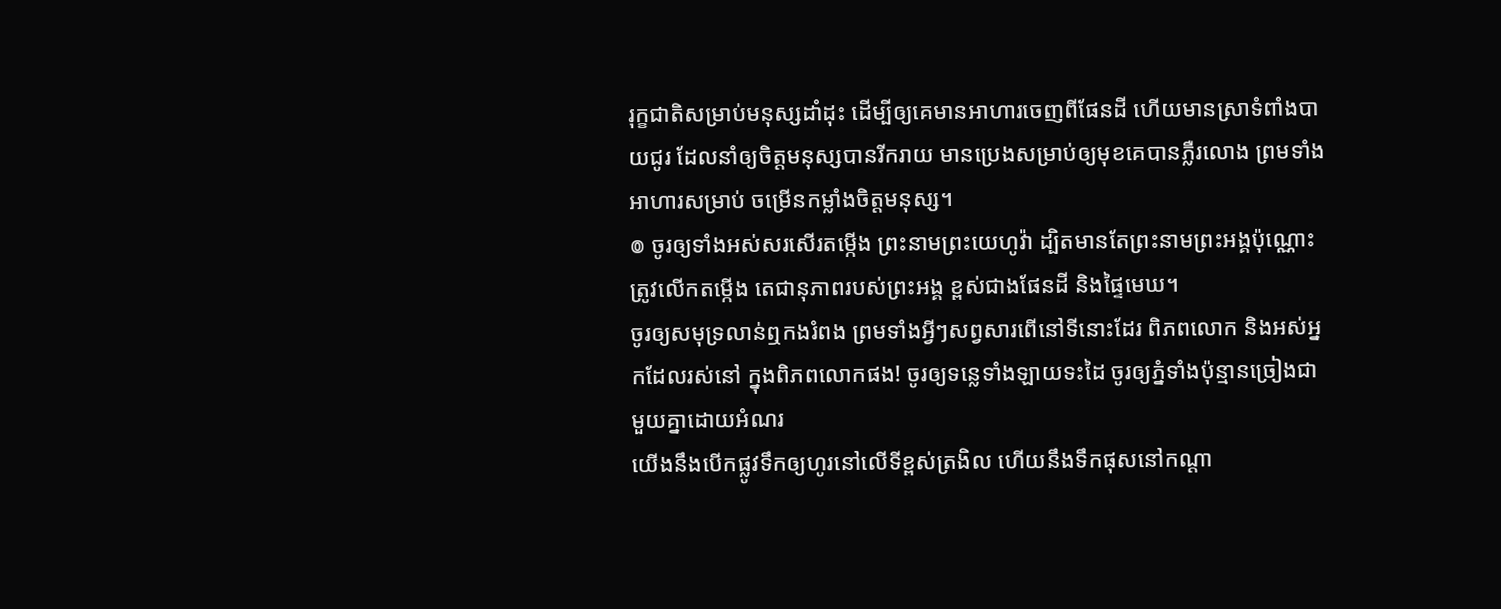រុក្ខជាតិសម្រាប់មនុស្សដាំដុះ ដើម្បីឲ្យគេមានអាហារចេញពីផែនដី ហើយមានស្រាទំពាំងបាយជូរ ដែលនាំឲ្យចិត្តមនុស្សបានរីករាយ មានប្រេងសម្រាប់ឲ្យមុខគេបានភ្លឺរលោង ព្រមទាំងអាហារសម្រាប់ ចម្រើនកម្លាំងចិត្តមនុស្ស។
៙ ចូរឲ្យទាំងអស់សរសើរតម្កើង ព្រះនាមព្រះយេហូវ៉ា ដ្បិតមានតែព្រះនាមព្រះអង្គប៉ុណ្ណោះ ត្រូវលើកតម្កើង តេជានុភាពរបស់ព្រះអង្គ ខ្ពស់ជាងផែនដី និងផ្ទៃមេឃ។
ចូរឲ្យសមុទ្រលាន់ឮកងរំពង ព្រមទាំងអ្វីៗសព្វសារពើនៅទីនោះដែរ ពិភពលោក និងអស់អ្នកដែលរស់នៅ ក្នុងពិភពលោកផង! ចូរឲ្យទន្លេទាំងឡាយទះដៃ ចូរឲ្យភ្នំទាំងប៉ុន្មានច្រៀងជាមួយគ្នាដោយអំណរ
យើងនឹងបើកផ្លូវទឹកឲ្យហូរនៅលើទីខ្ពស់ត្រងិល ហើយនឹងទឹកផុសនៅកណ្ដា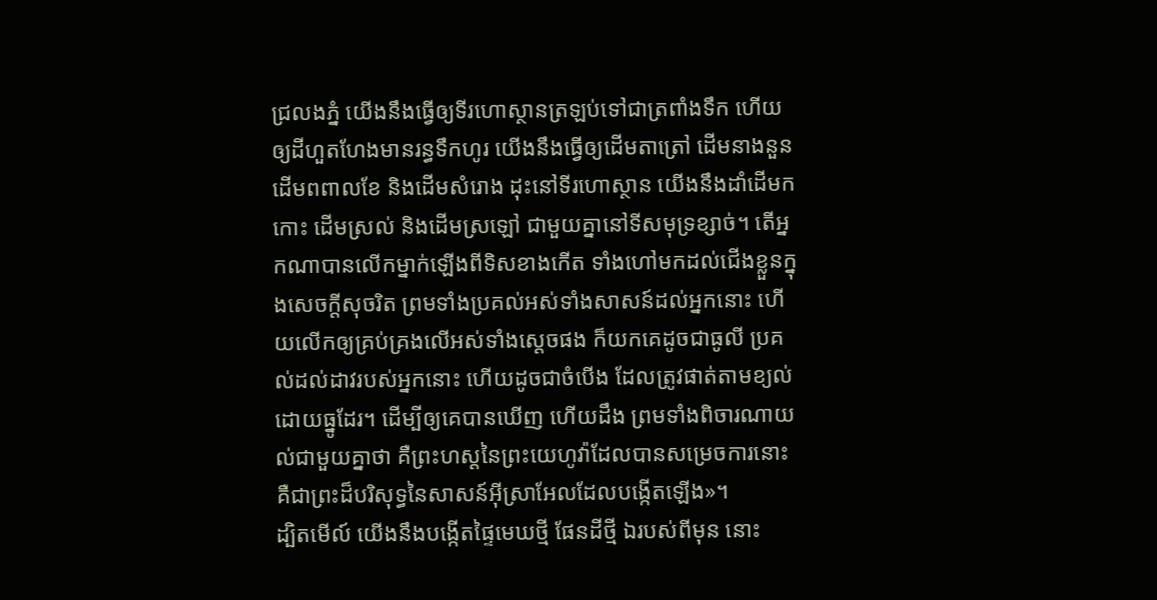ជ្រលងភ្នំ យើងនឹងធ្វើឲ្យទីរហោស្ថានត្រឡប់ទៅជាត្រពាំងទឹក ហើយឲ្យដីហួតហែងមានរន្ធទឹកហូរ យើងនឹងធ្វើឲ្យដើមតាត្រៅ ដើមនាងនួន ដើមពពាលខែ និងដើមសំរោង ដុះនៅទីរហោស្ថាន យើងនឹងដាំដើមកកោះ ដើមស្រល់ និងដើមស្រឡៅ ជាមួយគ្នានៅទីសមុទ្រខ្សាច់។ តើអ្នកណាបានលើកម្នាក់ឡើងពីទិសខាងកើត ទាំងហៅមកដល់ជើងខ្លួនក្នុងសេចក្ដីសុចរិត ព្រមទាំងប្រគល់អស់ទាំងសាសន៍ដល់អ្នកនោះ ហើយលើកឲ្យគ្រប់គ្រងលើអស់ទាំងស្តេចផង ក៏យកគេដូចជាធូលី ប្រគល់ដល់ដាវរបស់អ្នកនោះ ហើយដូចជាចំបើង ដែលត្រូវផាត់តាមខ្យល់ ដោយធ្នូដែរ។ ដើម្បីឲ្យគេបានឃើញ ហើយដឹង ព្រមទាំងពិចារណាយល់ជាមួយគ្នាថា គឺព្រះហស្តនៃព្រះយេហូវ៉ាដែលបានសម្រេចការនោះ គឺជាព្រះដ៏បរិសុទ្ធនៃសាសន៍អ៊ីស្រាអែលដែលបង្កើតឡើង»។
ដ្បិតមើល៍ យើងនឹងបង្កើតផ្ទៃមេឃថ្មី ផែនដីថ្មី ឯរបស់ពីមុន នោះ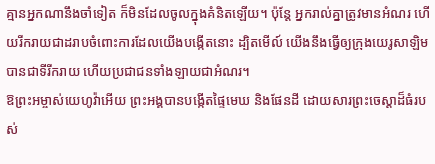គ្មានអ្នកណានឹងចាំទៀត ក៏មិនដែលចូលក្នុងគំនិតឡើយ។ ប៉ុន្តែ អ្នករាល់គ្នាត្រូវមានអំណរ ហើយរីករាយជាដរាបចំពោះការដែលយើងបង្កើតនោះ ដ្បិតមើល៍ យើងនឹងធ្វើឲ្យក្រុងយេរូសាឡិមបានជាទីរីករាយ ហើយប្រជាជនទាំងឡាយជាអំណរ។
ឱព្រះអម្ចាស់យេហូវ៉ាអើយ ព្រះអង្គបានបង្កើតផ្ទៃមេឃ និងផែនដី ដោយសារព្រះចេស្តាដ៏ធំរបស់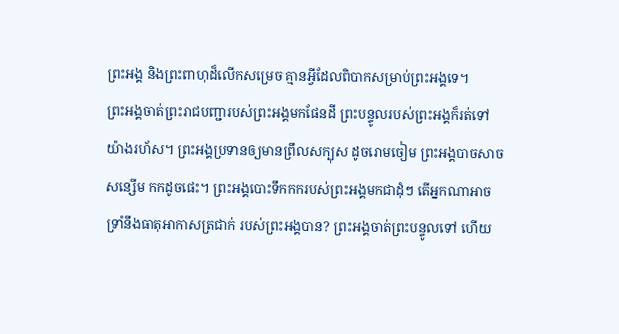ព្រះអង្គ និងព្រះពាហុដ៏លើកសម្រេច គ្មានអ្វីដែលពិបាកសម្រាប់ព្រះអង្គទេ។
ព្រះអង្គចាត់ព្រះរាជបញ្ជារបស់ព្រះអង្គមកផែនដី ព្រះបន្ទូលរបស់ព្រះអង្គក៏រត់ទៅយ៉ាងរហ័ស។ ព្រះអង្គប្រទានឲ្យមានព្រឹលសក្បុស ដូចរោមចៀម ព្រះអង្គបាចសាចសន្សើម កកដូចផេះ។ ព្រះអង្គបោះទឹកកករបស់ព្រះអង្គមកជាដុំៗ តើអ្នកណាអាចទ្រាំនឹងធាតុអាកាសត្រជាក់ របស់ព្រះអង្គបាន? ព្រះអង្គចាត់ព្រះបន្ទូលទៅ ហើយ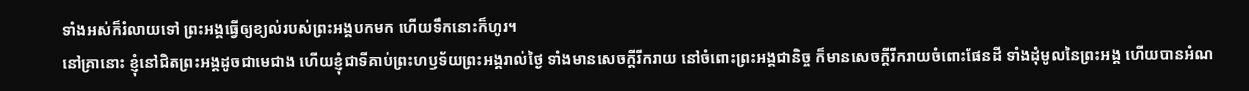ទាំងអស់ក៏រំលាយទៅ ព្រះអង្គធ្វើឲ្យខ្យល់របស់ព្រះអង្គបកមក ហើយទឹកនោះក៏ហូរ។
នៅគ្រានោះ ខ្ញុំនៅជិតព្រះអង្គដូចជាមេជាង ហើយខ្ញុំជាទីគាប់ព្រះហឫទ័យព្រះអង្គរាល់ថ្ងៃ ទាំងមានសេចក្ដីរីករាយ នៅចំពោះព្រះអង្គជានិច្ច ក៏មានសេចក្ដីរីករាយចំពោះផែនដី ទាំងដុំមូលនៃព្រះអង្គ ហើយបានអំណ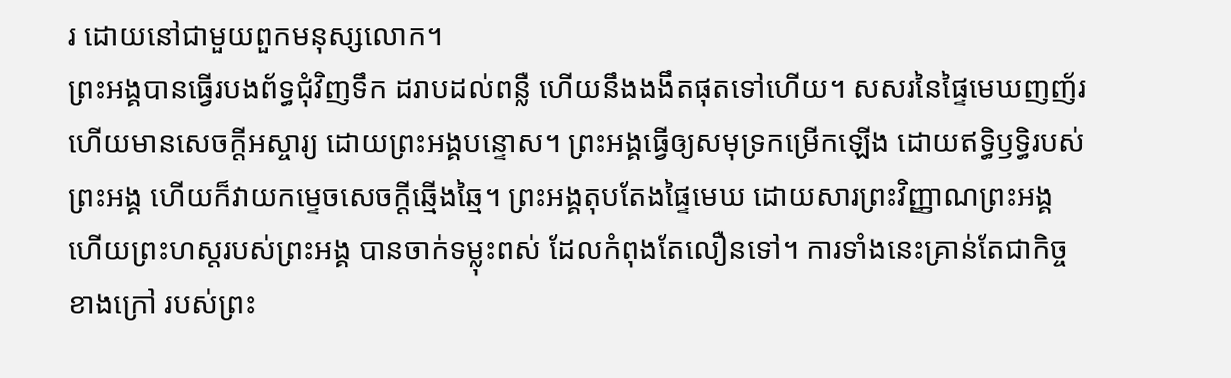រ ដោយនៅជាមួយពួកមនុស្សលោក។
ព្រះអង្គបានធ្វើរបងព័ទ្ធជុំវិញទឹក ដរាបដល់ពន្លឺ ហើយនឹងងងឹតផុតទៅហើយ។ សសរនៃផ្ទៃមេឃញញ័រ ហើយមានសេចក្ដីអស្ចារ្យ ដោយព្រះអង្គបន្ទោស។ ព្រះអង្គធ្វើឲ្យសមុទ្រកម្រើកឡើង ដោយឥទ្ធិឫទ្ធិរបស់ព្រះអង្គ ហើយក៏វាយកម្ទេចសេចក្ដីឆ្មើងឆ្មៃ។ ព្រះអង្គតុបតែងផ្ទៃមេឃ ដោយសារព្រះវិញ្ញាណព្រះអង្គ ហើយព្រះហស្តរបស់ព្រះអង្គ បានចាក់ទម្លុះពស់ ដែលកំពុងតែលឿនទៅ។ ការទាំងនេះគ្រាន់តែជាកិច្ចខាងក្រៅ របស់ព្រះ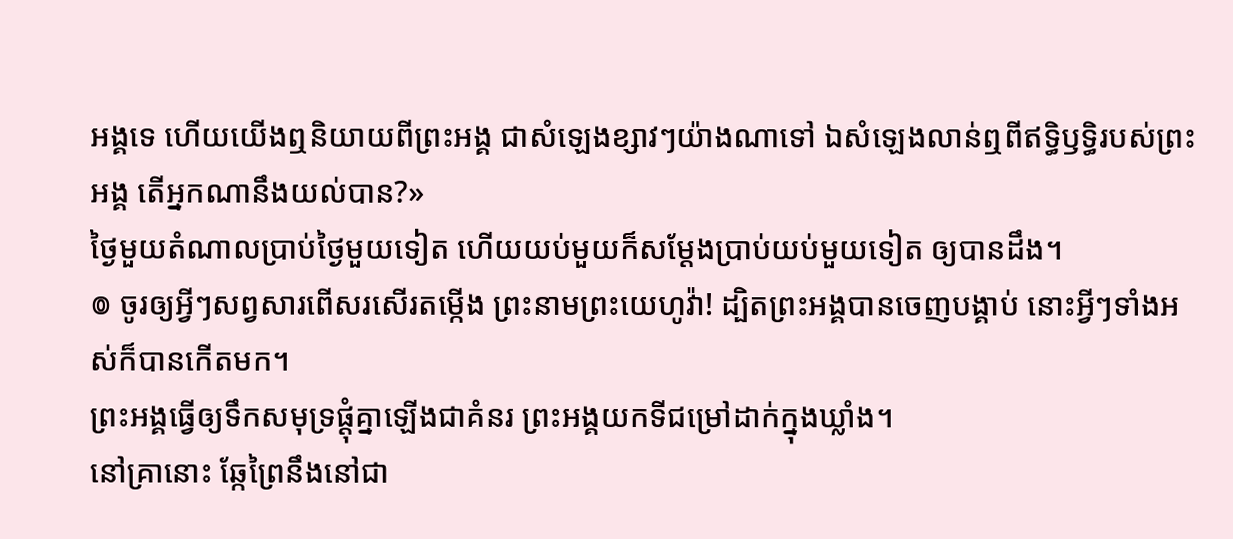អង្គទេ ហើយយើងឮនិយាយពីព្រះអង្គ ជាសំឡេងខ្សាវៗយ៉ាងណាទៅ ឯសំឡេងលាន់ឮពីឥទ្ធិឫទ្ធិរបស់ព្រះអង្គ តើអ្នកណានឹងយល់បាន?»
ថ្ងៃមួយតំណាលប្រាប់ថ្ងៃមួយទៀត ហើយយប់មួយក៏សម្ដែងប្រាប់យប់មួយទៀត ឲ្យបានដឹង។
៙ ចូរឲ្យអ្វីៗសព្វសារពើសរសើរតម្កើង ព្រះនាមព្រះយេហូវ៉ា! ដ្បិតព្រះអង្គបានចេញបង្គាប់ នោះអ្វីៗទាំងអស់ក៏បានកើតមក។
ព្រះអង្គធ្វើឲ្យទឹកសមុទ្រផ្ដុំគ្នាឡើងជាគំនរ ព្រះអង្គយកទីជម្រៅដាក់ក្នុងឃ្លាំង។
នៅគ្រានោះ ឆ្កែព្រៃនឹងនៅជា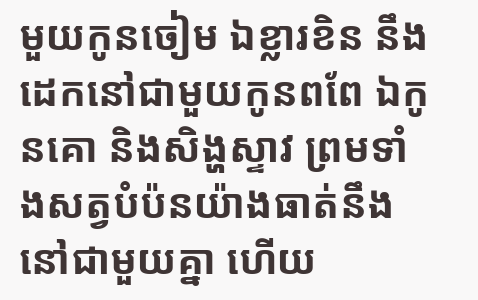មួយកូនចៀម ឯខ្លារខិន នឹងដេកនៅជាមួយកូនពពែ ឯកូនគោ និងសិង្ហស្ទាវ ព្រមទាំងសត្វបំប៉នយ៉ាងធាត់នឹងនៅជាមួយគ្នា ហើយ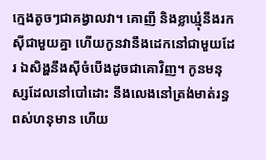ក្មេងតូចៗជាគង្វាលវា។ គោញី និងខ្លាឃ្មុំនឹងរកស៊ីជាមួយគ្នា ហើយកូនវានឹងដេកនៅជាមួយដែរ ឯសិង្ហនឹងស៊ីចំបើងដូចជាគោវិញ។ កូនមនុស្សដែលនៅបៅដោះ នឹងលេងនៅត្រង់មាត់រន្ធពស់ហនុមាន ហើយ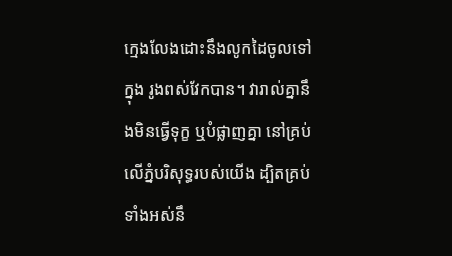ក្មេងលែងដោះនឹងលូកដៃចូលទៅក្នុង រូងពស់វែកបាន។ វារាល់គ្នានឹងមិនធ្វើទុក្ខ ឬបំផ្លាញគ្នា នៅគ្រប់លើភ្នំបរិសុទ្ធរបស់យើង ដ្បិតគ្រប់ទាំងអស់នឹ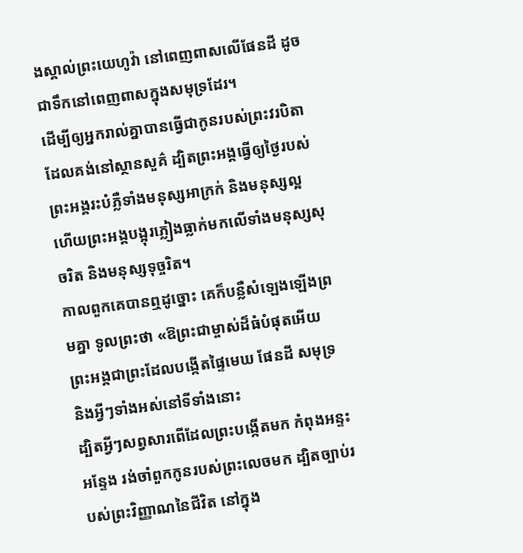ងស្គាល់ព្រះយេហូវ៉ា នៅពេញពាសលើផែនដី ដូចជាទឹកនៅពេញពាសក្នុងសមុទ្រដែរ។
ដើម្បីឲ្យអ្នករាល់គ្នាបានធ្វើជាកូនរបស់ព្រះវរបិតាដែលគង់នៅស្ថានសួគ៌ ដ្បិតព្រះអង្គធ្វើឲ្យថ្ងៃរបស់ព្រះអង្គរះបំភ្លឺទាំងមនុស្សអាក្រក់ និងមនុស្សល្អ ហើយព្រះអង្គបង្អុរភ្លៀងធ្លាក់មកលើទាំងមនុស្សសុចរិត និងមនុស្សទុច្ចរិត។
កាលពួកគេបានឮដូច្នោះ គេក៏បន្លឺសំឡេងឡើងព្រមគ្នា ទូលព្រះថា «ឱព្រះជាម្ចាស់ដ៏ធំបំផុតអើយ ព្រះអង្គជាព្រះដែលបង្កើតផ្ទៃមេឃ ផែនដី សមុទ្រ និងអ្វីៗទាំងអស់នៅទីទាំងនោះ
ដ្បិតអ្វីៗសព្វសារពើដែលព្រះបង្កើតមក កំពុងអន្ទះអន្ទែង រង់ចាំពួកកូនរបស់ព្រះលេចមក ដ្បិតច្បាប់របស់ព្រះវិញ្ញាណនៃជីវិត នៅក្នុង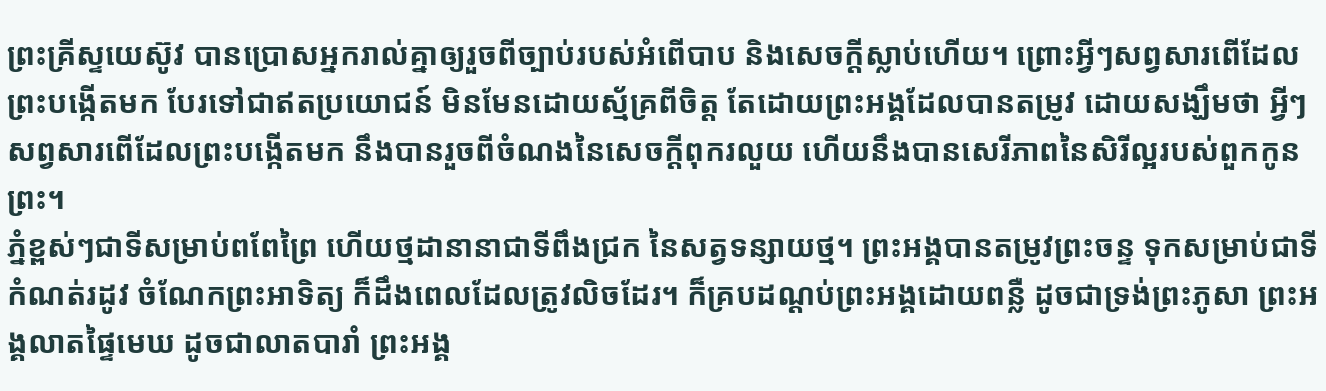ព្រះគ្រីស្ទយេស៊ូវ បានប្រោសអ្នករាល់គ្នាឲ្យរួចពីច្បាប់របស់អំពើបាប និងសេចក្តីស្លាប់ហើយ។ ព្រោះអ្វីៗសព្វសារពើដែលព្រះបង្កើតមក បែរទៅជាឥតប្រយោជន៍ មិនមែនដោយស្ម័គ្រពីចិត្ត តែដោយព្រះអង្គដែលបានតម្រូវ ដោយសង្ឃឹមថា អ្វីៗសព្វសារពើដែលព្រះបង្កើតមក នឹងបានរួចពីចំណងនៃសេចក្តីពុករលួយ ហើយនឹងបានសេរីភាពនៃសិរីល្អរបស់ពួកកូនព្រះ។
ភ្នំខ្ពស់ៗជាទីសម្រាប់ពពែព្រៃ ហើយថ្មដានានាជាទីពឹងជ្រក នៃសត្វទន្សាយថ្ម។ ព្រះអង្គបានតម្រូវព្រះចន្ទ ទុកសម្រាប់ជាទីកំណត់រដូវ ចំណែកព្រះអាទិត្យ ក៏ដឹងពេលដែលត្រូវលិចដែរ។ ក៏គ្របដណ្ដប់ព្រះអង្គដោយពន្លឺ ដូចជាទ្រង់ព្រះភូសា ព្រះអង្គលាតផ្ទៃមេឃ ដូចជាលាតបារាំ ព្រះអង្គ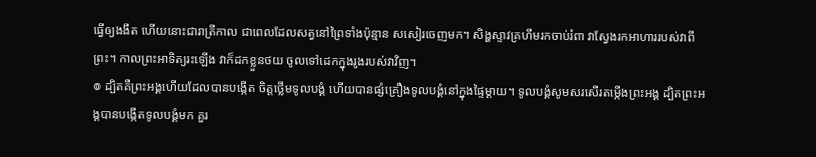ធ្វើឲ្យងងឹត ហើយនោះជារាត្រីកាល ជាពេលដែលសត្វនៅព្រៃទាំងប៉ុន្មាន សសៀរចេញមក។ សិង្ហស្ទាវគ្រហឹមរកចាប់រំពា វាស្វែងរកអាហាររបស់វាពីព្រះ។ កាលព្រះអាទិត្យរះឡើង វាក៏ដកខ្លួនថយ ចូលទៅដេកក្នុងរូងរបស់វាវិញ។
៙ ដ្បិតគឺព្រះអង្គហើយដែលបានបង្កើត ចិត្តថ្លើមទូលបង្គំ ហើយបានផ្សំគ្រឿងទូលបង្គំនៅក្នុងផ្ទៃម្តាយ។ ទូលបង្គំសូមសរសើរតម្កើងព្រះអង្គ ដ្បិតព្រះអង្គបានបង្កើតទូលបង្គំមក គួរ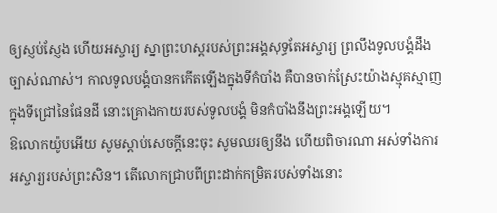ឲ្យស្ញប់ស្ញែង ហើយអស្ចារ្យ ស្នាព្រះហស្តរបស់ព្រះអង្គសុទ្ធតែអស្ចារ្យ ព្រលឹងទូលបង្គំដឹងច្បាស់ណាស់។ កាលទូលបង្គំបានកកើតឡើងក្នុងទីកំបាំង គឺបានចាក់ស្រែះយ៉ាងស្មុគស្មាញ ក្នុងទីជ្រៅនៃផែនដី នោះគ្រោងកាយរបស់ទូលបង្គំ មិនកំបាំងនឹងព្រះអង្គឡើយ។
ឱលោកយ៉ូបអើយ សូមស្តាប់សេចក្ដីនេះចុះ សូមឈរឲ្យនឹង ហើយពិចារណា អស់ទាំងការអស្ចារ្យរបស់ព្រះសិន។ តើលោកជ្រាបពីព្រះដាក់កម្រិតរបស់ទាំងនោះ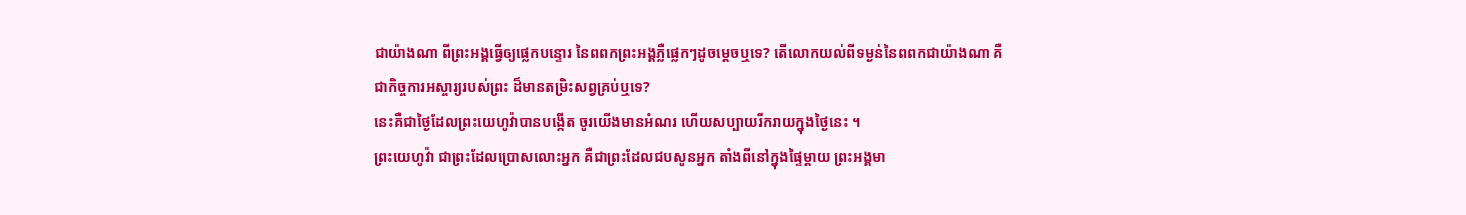ជាយ៉ាងណា ពីព្រះអង្គធ្វើឲ្យផ្លេកបន្ទោរ នៃពពកព្រះអង្គភ្លឺផ្លេកៗដូចម្តេចឬទេ? តើលោកយល់ពីទម្ងន់នៃពពកជាយ៉ាងណា គឺជាកិច្ចការអស្ចារ្យរបស់ព្រះ ដ៏មានតម្រិះសព្វគ្រប់ឬទេ?
នេះគឺជាថ្ងៃដែលព្រះយេហូវ៉ាបានបង្កើត ចូរយើងមានអំណរ ហើយសប្បាយរីករាយក្នុងថ្ងៃនេះ ។
ព្រះយេហូវ៉ា ជាព្រះដែលប្រោសលោះអ្នក គឺជាព្រះដែលជបសូនអ្នក តាំងពីនៅក្នុងផ្ទៃម្តាយ ព្រះអង្គមា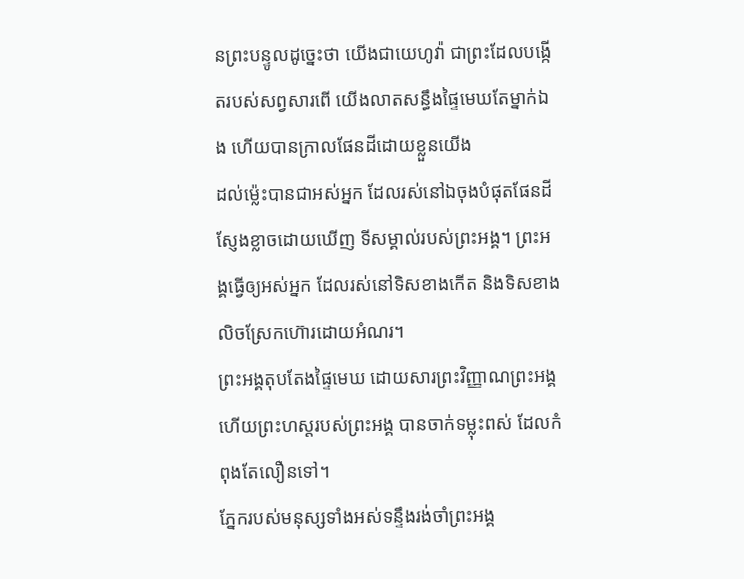នព្រះបន្ទូលដូច្នេះថា យើងជាយេហូវ៉ា ជាព្រះដែលបង្កើតរបស់សព្វសារពើ យើងលាតសន្ធឹងផ្ទៃមេឃតែម្នាក់ឯង ហើយបានក្រាលផែនដីដោយខ្លួនយើង
ដល់ម៉្លេះបានជាអស់អ្នក ដែលរស់នៅឯចុងបំផុតផែនដី ស្ញែងខ្លាចដោយឃើញ ទីសម្គាល់របស់ព្រះអង្គ។ ព្រះអង្គធ្វើឲ្យអស់អ្នក ដែលរស់នៅទិសខាងកើត និងទិសខាងលិចស្រែកហ៊ោរដោយអំណរ។
ព្រះអង្គតុបតែងផ្ទៃមេឃ ដោយសារព្រះវិញ្ញាណព្រះអង្គ ហើយព្រះហស្តរបស់ព្រះអង្គ បានចាក់ទម្លុះពស់ ដែលកំពុងតែលឿនទៅ។
ភ្នែករបស់មនុស្សទាំងអស់ទន្ទឹងរង់ចាំព្រះអង្គ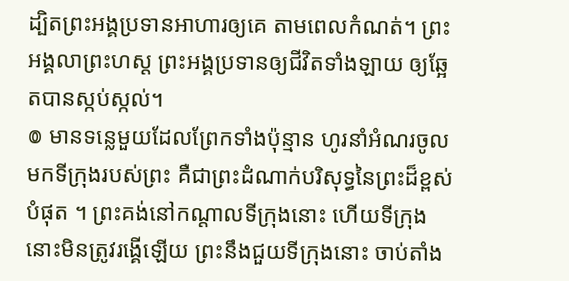ដ្បិតព្រះអង្គប្រទានអាហារឲ្យគេ តាមពេលកំណត់។ ព្រះអង្គលាព្រះហស្ត ព្រះអង្គប្រទានឲ្យជីវិតទាំងឡាយ ឲ្យឆ្អែតបានស្កប់ស្កល់។
៙ មានទន្លេមួយដែលព្រែកទាំងប៉ុន្មាន ហូរនាំអំណរចូលមកទីក្រុងរបស់ព្រះ គឺជាព្រះដំណាក់បរិសុទ្ធនៃព្រះដ៏ខ្ពស់បំផុត ។ ព្រះគង់នៅកណ្ដាលទីក្រុងនោះ ហើយទីក្រុងនោះមិនត្រូវរង្គើឡើយ ព្រះនឹងជួយទីក្រុងនោះ ចាប់តាំង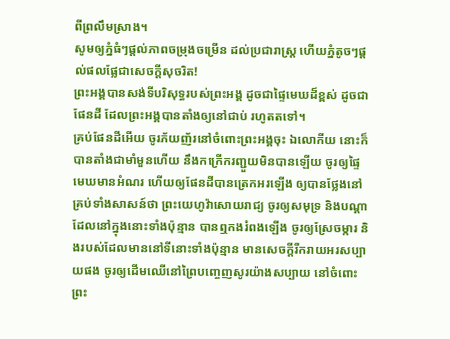ពីព្រលឹមស្រាង។
សូមឲ្យភ្នំធំៗផ្ដល់ភាពចម្រុងចម្រើន ដល់ប្រជារាស្ត្រ ហើយភ្នំតូចៗផ្ដល់ផលផ្លែជាសេចក្ដីសុចរិត!
ព្រះអង្គបានសង់ទីបរិសុទ្ធរបស់ព្រះអង្គ ដូចជាផ្ទៃមេឃដ៏ខ្ពស់ ដូចជាផែនដី ដែលព្រះអង្គបានតាំងឲ្យនៅជាប់ រហូតតទៅ។
គ្រប់ផែនដីអើយ ចូរភ័យញ័រនៅចំពោះព្រះអង្គចុះ ឯលោកីយ នោះក៏បានតាំងជាមាំមួនហើយ នឹងកក្រើករញ្ជួយមិនបានឡើយ ចូរឲ្យផ្ទៃមេឃមានអំណរ ហើយឲ្យផែនដីបានត្រេកអរឡើង ឲ្យបានថ្លែងនៅគ្រប់ទាំងសាសន៍ថា ព្រះយេហូវ៉ាសោយរាជ្យ ចូរឲ្យសមុទ្រ និងបណ្ដាដែលនៅក្នុងនោះទាំងប៉ុន្មាន បានឮកងរំពងឡើង ចូរឲ្យស្រែចម្ការ និងរបស់ដែលមាននៅទីនោះទាំងប៉ុន្មាន មានសេចក្ដីរីករាយអរសប្បាយផង ចូរឲ្យដើមឈើនៅព្រៃបញ្ចេញសូរយ៉ាងសប្បាយ នៅចំពោះព្រះ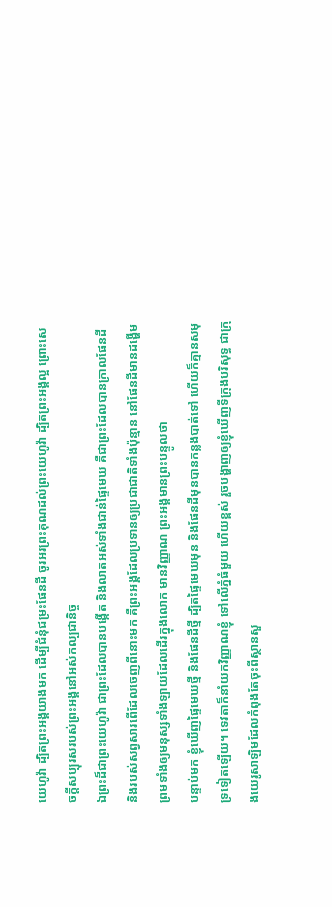យេហូវ៉ា ដ្បិតព្រះអង្គយាងមក ដើម្បីជំនុំជម្រះផែនដី ចូរអរព្រះគុណដល់ព្រះយេហូវ៉ា ដ្បិតព្រះអង្គល្អ ព្រោះសេចក្ដីសប្បុរសរបស់ព្រះអង្គនៅអស់កល្បជានិច្ច
ឯព្រះដ៏ជាព្រះយេហូវ៉ា ជាព្រះដែលបានបង្កើត និងលាតអស់ទាំងជាន់ផ្ទៃមេឃ គឺជាព្រះដែលបានក្រាលផែនដី និងរបស់សព្វសារពើដែលចេញពីនោះមក គឺព្រះអង្គដែលប្រទានឲ្យប្រជាជាតិទាំងប៉ុន្មាន នៅផែនដីមានដង្ហើម ព្រមទាំងឲ្យមនុស្សទាំងឡាយដែលដើរក្នុងលោក មានវិញ្ញាណ ព្រះអង្គមានព្រះបន្ទូលថា
បន្ទាប់មក ខ្ញុំឃើញផ្ទៃមេឃថ្មី និងផែនដីថ្មី ដ្បិតផ្ទៃមេឃមុន និងផែនដីមុនបានកន្លងបាត់ទៅ ហើយក៏គ្មានសមុទ្រទៀតឡើយ។ ទេវតាក៏នាំយកវិញ្ញាណខ្ញុំ ទៅលើភ្នំធំមួយ ហើយខ្ពស់ រួចបង្ហាញឲ្យខ្ញុំឃើញទីក្រុងបរិសុទ្ធ ជាក្រុងយេរូសាឡិមដែលកំពុងតែចុះពីស្ថានសួ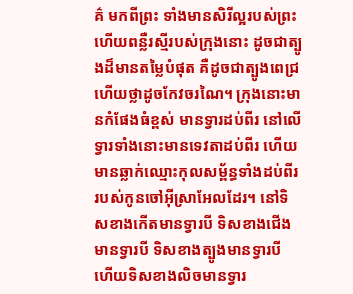គ៌ មកពីព្រះ ទាំងមានសិរីល្អរបស់ព្រះ ហើយពន្លឺរស្មីរបស់ក្រុងនោះ ដូចជាត្បូងដ៏មានតម្លៃបំផុត គឺដូចជាត្បូងពេជ្រ ហើយថ្លាដូចកែវចរណៃ។ ក្រុងនោះមានកំផែងធំខ្ពស់ មានទ្វារដប់ពីរ នៅលើទ្វារទាំងនោះមានទេវតាដប់ពីរ ហើយមានឆ្លាក់ឈ្មោះកុលសម្ព័ន្ធទាំងដប់ពីររបស់កូនចៅអ៊ីស្រាអែលដែរ។ នៅទិសខាងកើតមានទ្វារបី ទិសខាងជើងមានទ្វារបី ទិសខាងត្បូងមានទ្វារបី ហើយទិសខាងលិចមានទ្វារ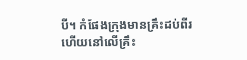បី។ កំផែងក្រុងមានគ្រឹះដប់ពីរ ហើយនៅលើគ្រឹះ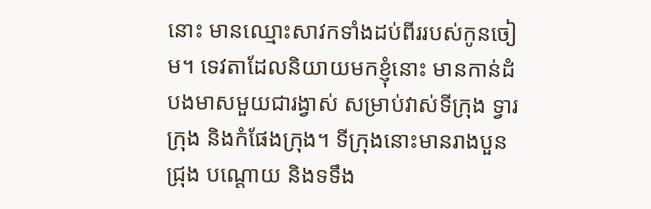នោះ មានឈ្មោះសាវកទាំងដប់ពីររបស់កូនចៀម។ ទេវតាដែលនិយាយមកខ្ញុំនោះ មានកាន់ដំបងមាសមួយជារង្វាស់ សម្រាប់វាស់ទីក្រុង ទ្វារក្រុង និងកំផែងក្រុង។ ទីក្រុងនោះមានរាងបួនជ្រុង បណ្តោយ និងទទឹង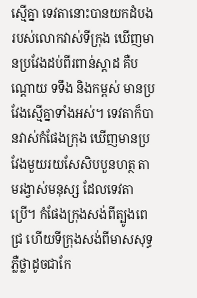ស្មើគ្នា ទេវតានោះបានយកដំបងរបស់លោកវាស់ទីក្រុង ឃើញមានប្រវែងដប់ពីរពាន់ស្តាដ គឺបណ្តោយ ទទឹង និងកម្ពស់ មានប្រវែងស្មើគ្នាទាំងអស់។ ទេវតាក៏បានវាស់កំផែងក្រុង ឃើញមានប្រវែងមួយរយសែសិបបួនហត្ថ តាមរង្វាស់មនុស្ស ដែលទេវតាប្រើ។ កំផែងក្រុងសង់ពីត្បូងពេជ្រ ហើយទីក្រុងសង់ពីមាសសុទ្ធ ភ្លឺថ្លាដូចជាកែ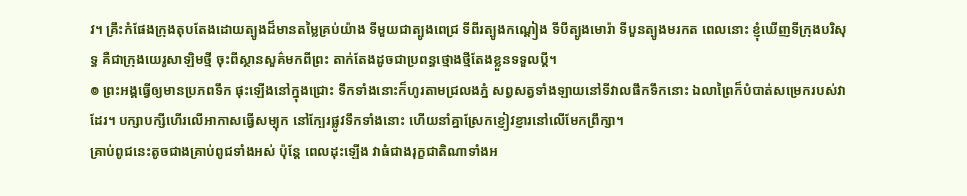វ។ គ្រឹះកំផែងក្រុងតុបតែងដោយត្បូងដ៏មានតម្លៃគ្រប់យ៉ាង ទីមួយជាត្បូងពេជ្រ ទីពីរត្បូងកណ្តៀង ទីបីត្បូងមោរ៉ា ទីបួនត្បូងមរកត ពេលនោះ ខ្ញុំឃើញទីក្រុងបរិសុទ្ធ គឺជាក្រុងយេរូសាឡិមថ្មី ចុះពីស្ថានសួគ៌មកពីព្រះ តាក់តែងដូចជាប្រពន្ធថ្មោងថ្មីតែងខ្លួនទទួលប្តី។
៙ ព្រះអង្គធ្វើឲ្យមានប្រភពទឹក ផុះឡើងនៅក្នុងជ្រោះ ទឹកទាំងនោះក៏ហូរតាមជ្រលងភ្នំ សព្វសត្វទាំងឡាយនៅទីវាលផឹកទឹកនោះ ឯលាព្រៃក៏បំបាត់សម្រេករបស់វាដែរ។ បក្សាបក្សីហើរលើអាកាសធ្វើសម្បុក នៅក្បែរផ្លូវទឹកទាំងនោះ ហើយនាំគ្នាស្រែកខ្ញៀវខ្ញារនៅលើមែកព្រឹក្សា។
គ្រាប់ពូជនេះតូចជាងគ្រាប់ពូជទាំងអស់ ប៉ុន្តែ ពេលដុះឡើង វាធំជាងរុក្ខជាតិណាទាំងអ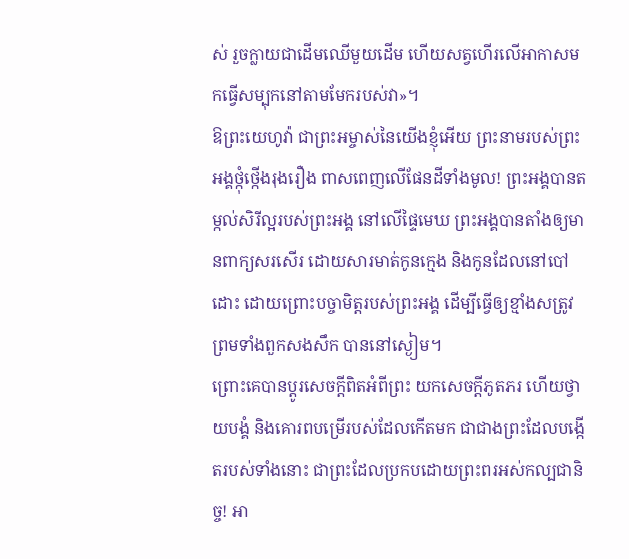ស់ រួចក្លាយជាដើមឈើមួយដើម ហើយសត្វហើរលើអាកាសមកធ្វើសម្បុកនៅតាមមែករបស់វា»។
ឱព្រះយេហូវ៉ា ជាព្រះអម្ចាស់នៃយើងខ្ញុំអើយ ព្រះនាមរបស់ព្រះអង្គថ្កុំថ្កើងរុងរឿង ពាសពេញលើផែនដីទាំងមូល! ព្រះអង្គបានតម្កល់សិរីល្អរបស់ព្រះអង្គ នៅលើផ្ទៃមេឃ ព្រះអង្គបានតាំងឲ្យមានពាក្យសរសើរ ដោយសារមាត់កូនក្មេង និងកូនដែលនៅបៅដោះ ដោយព្រោះបច្ចាមិត្តរបស់ព្រះអង្គ ដើម្បីធ្វើឲ្យខ្មាំងសត្រូវ ព្រមទាំងពួកសងសឹក បាននៅស្ងៀម។
ព្រោះគេបានប្ដូរសេចក្តីពិតអំពីព្រះ យកសេចក្តីភូតភរ ហើយថ្វាយបង្គំ និងគោរពបម្រើរបស់ដែលកើតមក ជាជាងព្រះដែលបង្កើតរបស់ទាំងនោះ ជាព្រះដែលប្រកបដោយព្រះពរអស់កល្បជានិច្ច! អា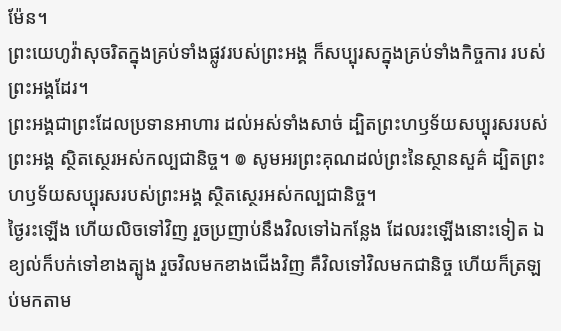ម៉ែន។
ព្រះយេហូវ៉ាសុចរិតក្នុងគ្រប់ទាំងផ្លូវរបស់ព្រះអង្គ ក៏សប្បុរសក្នុងគ្រប់ទាំងកិច្ចការ របស់ព្រះអង្គដែរ។
ព្រះអង្គជាព្រះដែលប្រទានអាហារ ដល់អស់ទាំងសាច់ ដ្បិតព្រះហឫទ័យសប្បុរសរបស់ព្រះអង្គ ស្ថិតស្ថេរអស់កល្បជានិច្ច។ ៙ សូមអរព្រះគុណដល់ព្រះនៃស្ថានសួគ៌ ដ្បិតព្រះហឫទ័យសប្បុរសរបស់ព្រះអង្គ ស្ថិតស្ថេរអស់កល្បជានិច្ច។
ថ្ងៃរះឡើង ហើយលិចទៅវិញ រួចប្រញាប់នឹងវិលទៅឯកន្លែង ដែលរះឡើងនោះទៀត ឯខ្យល់ក៏បក់ទៅខាងត្បូង រួចវិលមកខាងជើងវិញ គឺវិលទៅវិលមកជានិច្ច ហើយក៏ត្រឡប់មកតាម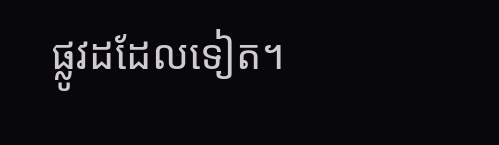ផ្លូវដដែលទៀត។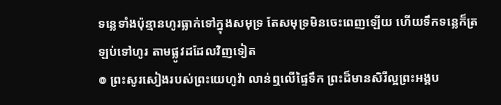ទន្លេទាំងប៉ុន្មានហូរធ្លាក់ទៅក្នុងសមុទ្រ តែសមុទ្រមិនចេះពេញឡើយ ហើយទឹកទន្លេក៏ត្រឡប់ទៅហូរ តាមផ្លូវដដែលវិញទៀត
៙ ព្រះសូរសៀងរបស់ព្រះយេហូវ៉ា លាន់ឮលើផ្ទៃទឹក ព្រះដ៏មានសិរីល្អព្រះអង្គប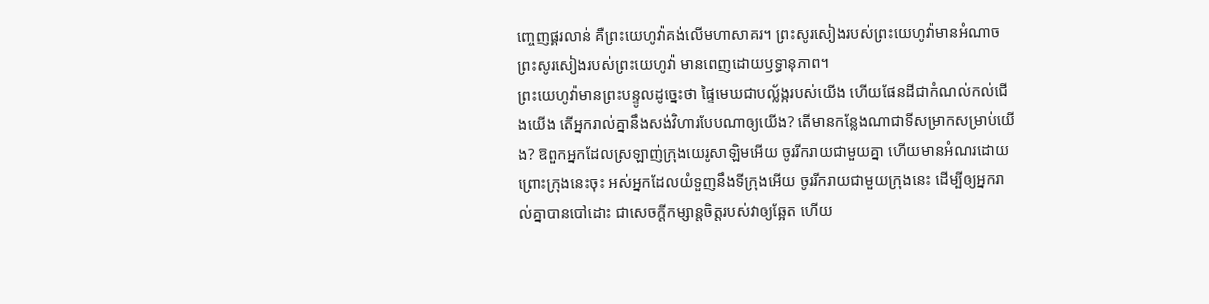ញ្ចេញផ្គរលាន់ គឺព្រះយេហូវ៉ាគង់លើមហាសាគរ។ ព្រះសូរសៀងរបស់ព្រះយេហូវ៉ាមានអំណាច ព្រះសូរសៀងរបស់ព្រះយេហូវ៉ា មានពេញដោយឫទ្ធានុភាព។
ព្រះយេហូវ៉ាមានព្រះបន្ទូលដូច្នេះថា ផ្ទៃមេឃជាបល្ល័ង្ករបស់យើង ហើយផែនដីជាកំណល់កល់ជើងយើង តើអ្នករាល់គ្នានឹងសង់វិហារបែបណាឲ្យយើង? តើមានកន្លែងណាជាទីសម្រាកសម្រាប់យើង? ឱពួកអ្នកដែលស្រឡាញ់ក្រុងយេរូសាឡិមអើយ ចូររីករាយជាមួយគ្នា ហើយមានអំណរដោយព្រោះក្រុងនេះចុះ អស់អ្នកដែលយំទួញនឹងទីក្រុងអើយ ចូររីករាយជាមួយក្រុងនេះ ដើម្បីឲ្យអ្នករាល់គ្នាបានបៅដោះ ជាសេចក្ដីកម្សាន្តចិត្តរបស់វាឲ្យឆ្អែត ហើយ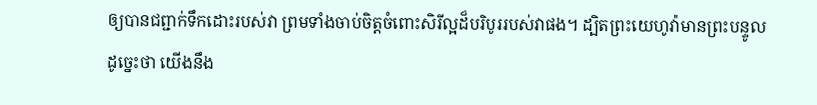ឲ្យបានជព្ជាក់ទឹកដោះរបស់វា ព្រមទាំងចាប់ចិត្តចំពោះសិរីល្អដ៏បរិបូររបស់វាផង។ ដ្បិតព្រះយេហូវ៉ាមានព្រះបន្ទូលដូចេ្នះថា យើងនឹង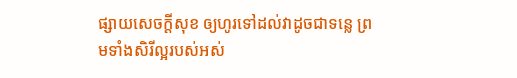ផ្សាយសេចក្ដីសុខ ឲ្យហូរទៅដល់វាដូចជាទន្លេ ព្រមទាំងសិរីល្អរបស់អស់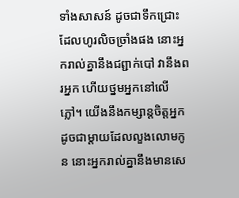ទាំងសាសន៍ ដូចជាទឹកជ្រោះដែលហូរលិចច្រាំងផង នោះអ្នករាល់គ្នានឹងជព្ជាក់បៅ វានឹងពរអ្នក ហើយថ្នមអ្នកនៅលើភ្លៅ។ យើងនឹងកម្សាន្តចិត្តអ្នក ដូចជាម្តាយដែលលួងលោមកូន នោះអ្នករាល់គ្នានឹងមានសេ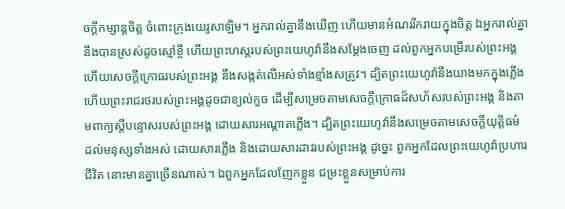ចក្ដីកម្សាន្តចិត្ត ចំពោះក្រុងយេរូសាឡិម។ អ្នករាល់គ្នានឹងឃើញ ហើយមានអំណររីករាយក្នុងចិត្ត ឯអ្នករាល់គ្នានឹងបានស្រស់ដូចស្មៅខ្ចី ហើយព្រះហស្តរបស់ព្រះយេហូវ៉ានឹងសម្ដែងចេញ ដល់ពួកអ្នកបម្រើរបស់ព្រះអង្គ ហើយសេចក្ដីក្រោធរបស់ព្រះអង្គ នឹងសង្កត់លើអស់ទាំងខ្មាំងសត្រូវ។ ដ្បិតព្រះយេហូវ៉ានឹងយាងមកក្នុងភ្លើង ហើយព្រះរាជរថរបស់ព្រះអង្គដូចជាខ្យល់កួច ដើម្បីសម្រេចតាមសេចក្ដីក្រោធដ៏សហ័សរបស់ព្រះអង្គ និងតាមពាក្យស្តីបន្ទោសរបស់ព្រះអង្គ ដោយសារអណ្ដាតភ្លើង។ ដ្បិតព្រះយេហូវ៉ានឹងសម្រេចតាមសេចក្ដីយុត្តិធម៌ ដល់មនុស្សទាំងអស់ ដោយសារភ្លើង និងដោយសារដាវរបស់ព្រះអង្គ ដូច្នេះ ពួកអ្នកដែលព្រះយេហូវ៉ាប្រហារជីវិត នោះមានគ្នាច្រើនណាស់។ ឯពួកអ្នកដែលញែកខ្លួន ជម្រះខ្លួនសម្រាប់ការ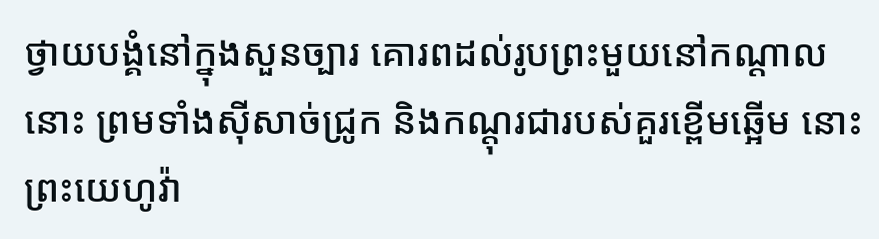ថ្វាយបង្គំនៅក្នុងសួនច្បារ គោរពដល់រូបព្រះមួយនៅកណ្ដាលនោះ ព្រមទាំងស៊ីសាច់ជ្រូក និងកណ្តុរជារបស់គួរខ្ពើមឆ្អើម នោះព្រះយេហូវ៉ា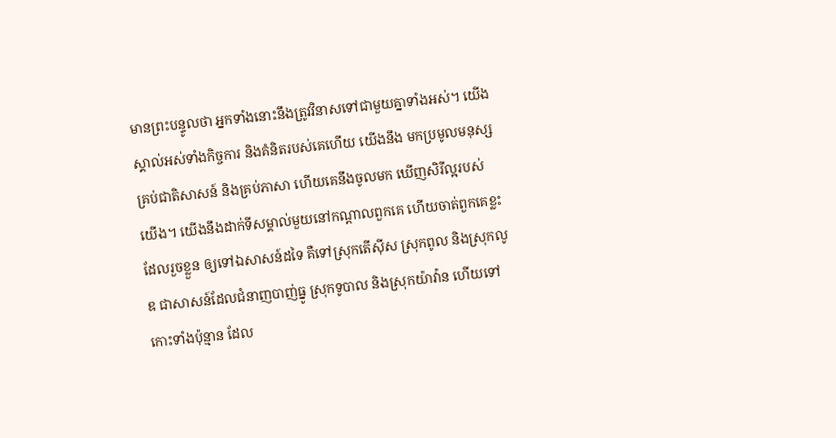មានព្រះបន្ទូលថា អ្នកទាំងនោះនឹងត្រូវវិនាសទៅជាមួយគ្នាទាំងអស់។ យើងស្គាល់អស់ទាំងកិច្ចការ និងគំនិតរបស់គេហើយ យើងនឹង មកប្រមូលមនុស្សគ្រប់ជាតិសាសន៍ និងគ្រប់ភាសា ហើយគេនឹងចូលមក ឃើញសិរីល្អរបស់យើង។ យើងនឹងដាក់ទីសម្គាល់មួយនៅកណ្ដាលពួកគេ ហើយចាត់ពួកគេខ្លះដែលរួចខ្លួន ឲ្យទៅឯសាសន៍ដទៃ គឺទៅស្រុកតើស៊ីស ស្រុកពូល និងស្រុកលូឌ ជាសាសន៍ដែលជំនាញបាញ់ធ្នូ ស្រុកទូបាល និងស្រុកយ៉ាវ៉ាន ហើយទៅកោះទាំងប៉ុន្មាន ដែល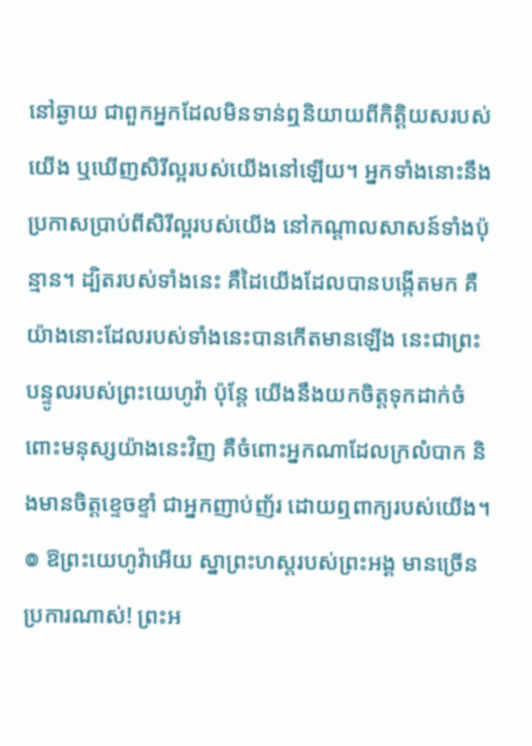នៅឆ្ងាយ ជាពួកអ្នកដែលមិនទាន់ឮនិយាយពីកិត្តិយសរបស់យើង ឬឃើញសិរីល្អរបស់យើងនៅឡើយ។ អ្នកទាំងនោះនឹងប្រកាសប្រាប់ពីសិរីល្អរបស់យើង នៅកណ្ដាលសាសន៍ទាំងប៉ុន្មាន។ ដ្បិតរបស់ទាំងនេះ គឺដៃយើងដែលបានបង្កើតមក គឺយ៉ាងនោះដែលរបស់ទាំងនេះបានកើតមានឡើង នេះជាព្រះបន្ទូលរបស់ព្រះយេហូវ៉ា ប៉ុន្តែ យើងនឹងយកចិត្តទុកដាក់ចំពោះមនុស្សយ៉ាងនេះវិញ គឺចំពោះអ្នកណាដែលក្រលំបាក និងមានចិត្តខ្ទេចខ្ទាំ ជាអ្នកញាប់ញ័រ ដោយឮពាក្យរបស់យើង។
៙ ឱព្រះយេហូវ៉ាអើយ ស្នាព្រះហស្តរបស់ព្រះអង្គ មានច្រើនប្រការណាស់! ព្រះអ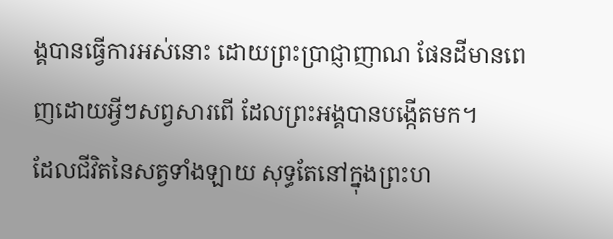ង្គបានធ្វើការអស់នោះ ដោយព្រះប្រាជ្ញាញាណ ផែនដីមានពេញដោយអ្វីៗសព្វសារពើ ដែលព្រះអង្គបានបង្កើតមក។
ដែលជីវិតនៃសត្វទាំងឡាយ សុទ្ធតែនៅក្នុងព្រះហ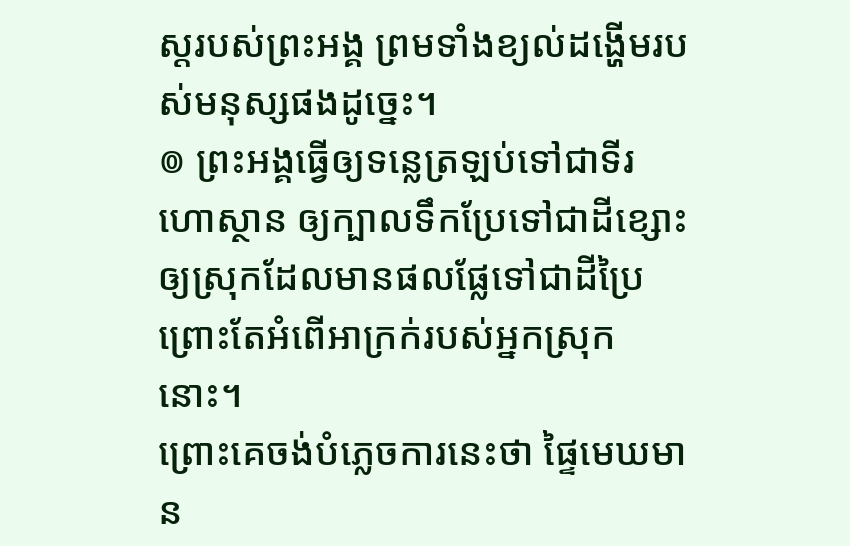ស្តរបស់ព្រះអង្គ ព្រមទាំងខ្យល់ដង្ហើមរបស់មនុស្សផងដូច្នេះ។
៙ ព្រះអង្គធ្វើឲ្យទន្លេត្រឡប់ទៅជាទីរហោស្ថាន ឲ្យក្បាលទឹកប្រែទៅជាដីខ្សោះ ឲ្យស្រុកដែលមានផលផ្លែទៅជាដីប្រៃ ព្រោះតែអំពើអាក្រក់របស់អ្នកស្រុកនោះ។
ព្រោះគេចង់បំភ្លេចការនេះថា ផ្ទៃមេឃមាន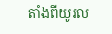តាំងពីយូរល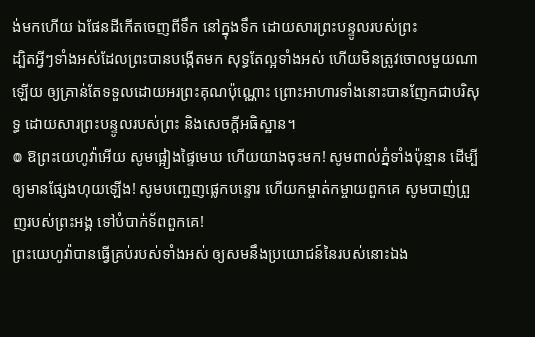ង់មកហើយ ឯផែនដីកើតចេញពីទឹក នៅក្នុងទឹក ដោយសារព្រះបន្ទូលរបស់ព្រះ
ដ្បិតអ្វីៗទាំងអស់ដែលព្រះបានបង្កើតមក សុទ្ធតែល្អទាំងអស់ ហើយមិនត្រូវចោលមួយណាឡើយ ឲ្យគ្រាន់តែទទួលដោយអរព្រះគុណប៉ុណ្ណោះ ព្រោះអាហារទាំងនោះបានញែកជាបរិសុទ្ធ ដោយសារព្រះបន្ទូលរបស់ព្រះ និងសេចក្ដីអធិស្ឋាន។
៙ ឱព្រះយេហូវ៉ាអើយ សូមផ្អៀងផ្ទៃមេឃ ហើយយាងចុះមក! សូមពាល់ភ្នំទាំងប៉ុន្មាន ដើម្បីឲ្យមានផ្សែងហុយឡើង! សូមបញ្ចេញផ្លេកបន្ទោរ ហើយកម្ចាត់កម្ចាយពួកគេ សូមបាញ់ព្រួញរបស់ព្រះអង្គ ទៅបំបាក់ទ័ពពួកគេ!
ព្រះយេហូវ៉ាបានធ្វើគ្រប់របស់ទាំងអស់ ឲ្យសមនឹងប្រយោជន៍នៃរបស់នោះឯង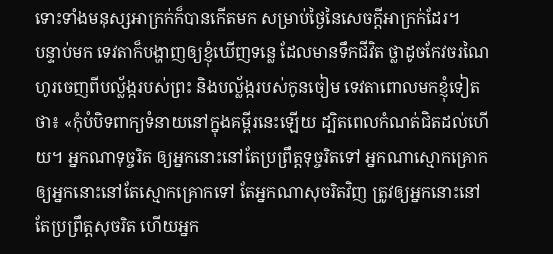ទោះទាំងមនុស្សអាក្រក់ក៏បានកើតមក សម្រាប់ថ្ងៃនៃសេចក្ដីអាក្រក់ដែរ។
បន្ទាប់មក ទេវតាក៏បង្ហាញឲ្យខ្ញុំឃើញទន្លេ ដែលមានទឹកជីវិត ថ្លាដូចកែវចរណៃ ហូរចេញពីបល្ល័ង្ករបស់ព្រះ និងបល្ល័ង្ករបស់កូនចៀម ទេវតាពោលមកខ្ញុំទៀតថា៖ «កុំបំបិទពាក្យទំនាយនៅក្នុងគម្ពីរនេះឡើយ ដ្បិតពេលកំណត់ជិតដល់ហើយ។ អ្នកណាទុច្ចរិត ឲ្យអ្នកនោះនៅតែប្រព្រឹត្តទុច្ចរិតទៅ អ្នកណាស្មោកគ្រោក ឲ្យអ្នកនោះនៅតែស្មោកគ្រោកទៅ តែអ្នកណាសុចរិតវិញ ត្រូវឲ្យអ្នកនោះនៅតែប្រព្រឹត្តសុចរិត ហើយអ្នក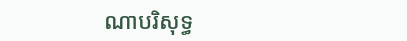ណាបរិសុទ្ធ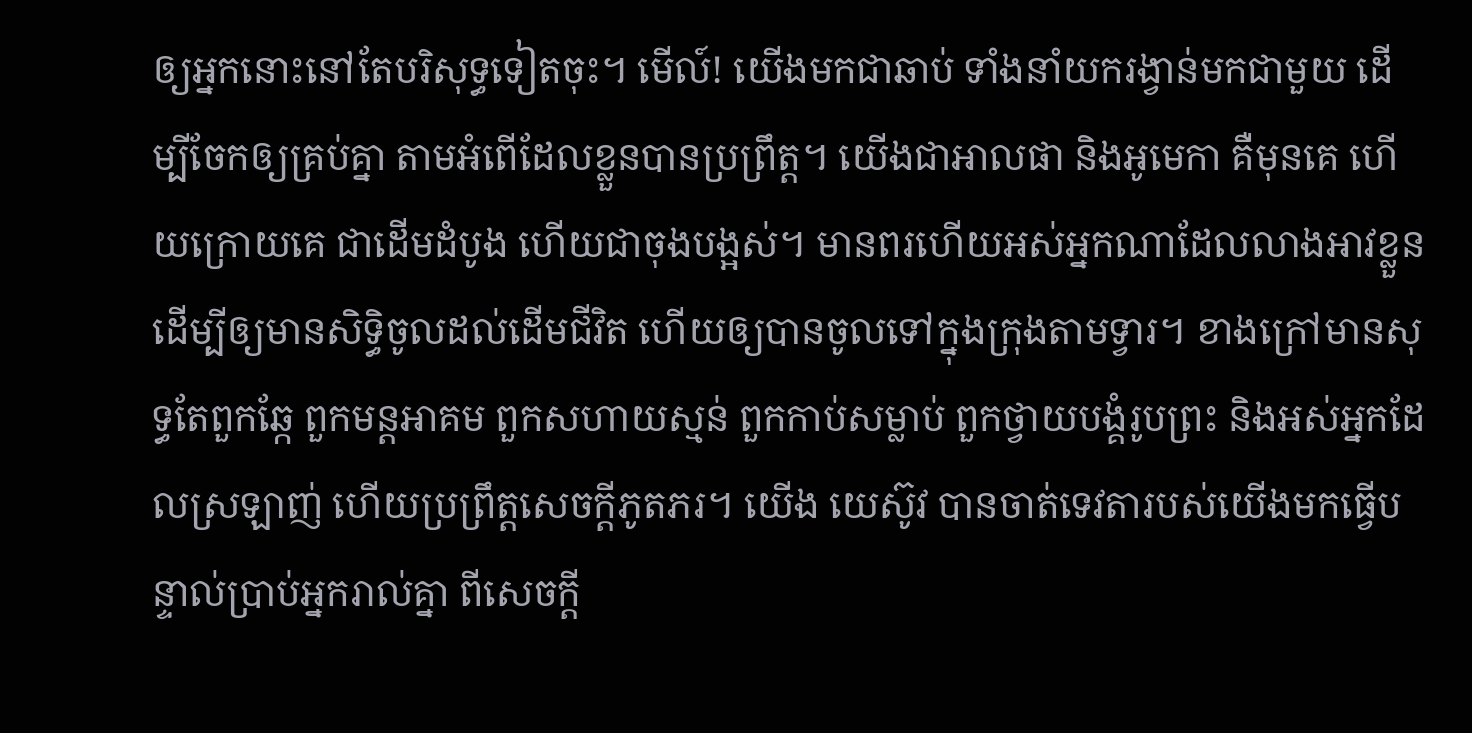ឲ្យអ្នកនោះនៅតែបរិសុទ្ធទៀតចុះ។ មើល៍! យើងមកជាឆាប់ ទាំងនាំយករង្វាន់មកជាមួយ ដើម្បីចែកឲ្យគ្រប់គ្នា តាមអំពើដែលខ្លួនបានប្រព្រឹត្ត។ យើងជាអាលផា និងអូមេកា គឺមុនគេ ហើយក្រោយគេ ជាដើមដំបូង ហើយជាចុងបង្អស់។ មានពរហើយអស់អ្នកណាដែលលាងអាវខ្លួន ដើម្បីឲ្យមានសិទ្ធិចូលដល់ដើមជីវិត ហើយឲ្យបានចូលទៅក្នុងក្រុងតាមទ្វារ។ ខាងក្រៅមានសុទ្ធតែពួកឆ្កែ ពួកមន្តអាគម ពួកសហាយស្មន់ ពួកកាប់សម្លាប់ ពួកថ្វាយបង្គំរូបព្រះ និងអស់អ្នកដែលស្រឡាញ់ ហើយប្រព្រឹត្តសេចក្ដីភូតភរ។ យើង យេស៊ូវ បានចាត់ទេវតារបស់យើងមកធ្វើបន្ទាល់ប្រាប់អ្នករាល់គ្នា ពីសេចក្ដី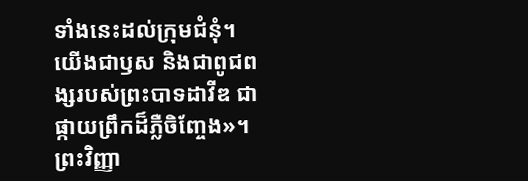ទាំងនេះដល់ក្រុមជំនុំ។ យើងជាឫស និងជាពូជពង្សរបស់ព្រះបាទដាវីឌ ជាផ្កាយព្រឹកដ៏ភ្លឺចិញ្ចែង»។ ព្រះវិញ្ញា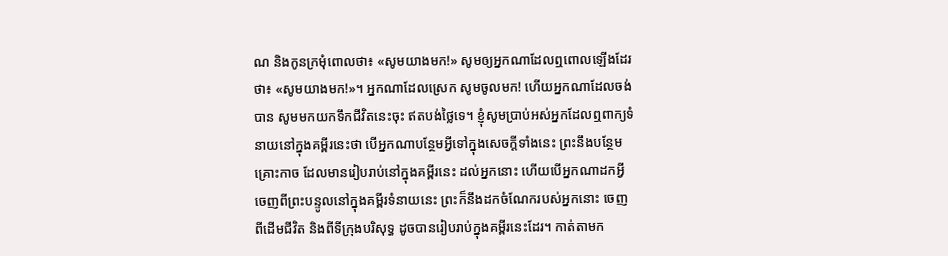ណ និងកូនក្រមុំពោលថា៖ «សូមយាងមក!» សូមឲ្យអ្នកណាដែលឮពោលឡើងដែរថា៖ «សូមយាងមក!»។ អ្នកណាដែលស្រេក សូមចូលមក! ហើយអ្នកណាដែលចង់បាន សូមមកយកទឹកជីវិតនេះចុះ ឥតបង់ថ្លៃទេ។ ខ្ញុំសូមប្រាប់អស់អ្នកដែលឮពាក្យទំនាយនៅក្នុងគម្ពីរនេះថា បើអ្នកណាបន្ថែមអ្វីទៅក្នុងសេចក្ដីទាំងនេះ ព្រះនឹងបន្ថែមគ្រោះកាច ដែលមានរៀបរាប់នៅក្នុងគម្ពីរនេះ ដល់អ្នកនោះ ហើយបើអ្នកណាដកអ្វីចេញពីព្រះបន្ទូលនៅក្នុងគម្ពីរទំនាយនេះ ព្រះក៏នឹងដកចំណែករបស់អ្នកនោះ ចេញពីដើមជីវិត និងពីទីក្រុងបរិសុទ្ធ ដូចបានរៀបរាប់ក្នុងគម្ពីរនេះដែរ។ កាត់តាមក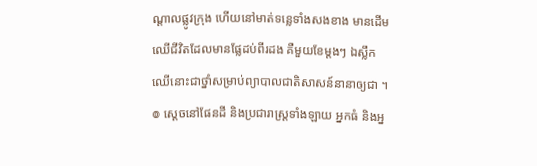ណ្ដាលផ្លូវក្រុង ហើយនៅមាត់ទន្លេទាំងសងខាង មានដើមឈើជីវិតដែលមានផ្លែដប់ពីរដង គឺមួយខែម្តងៗ ឯស្លឹកឈើនោះជាថ្នាំសម្រាប់ព្យាបាលជាតិសាសន៍នានាឲ្យជា ។
៙ ស្តេចនៅផែនដី និងប្រជារាស្ត្រទាំងឡាយ អ្នកធំ និងអ្ន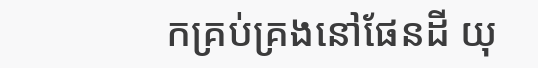កគ្រប់គ្រងនៅផែនដី យុ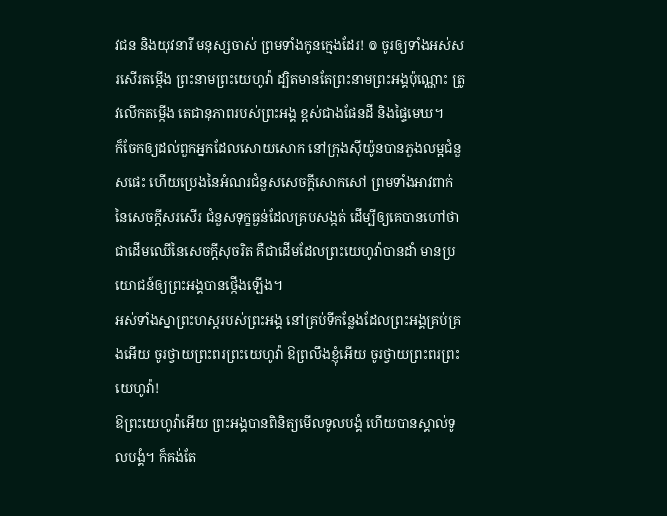វជន និងយុវនារី មនុស្សចាស់ ព្រមទាំងកូនក្មេងដែរ! ៙ ចូរឲ្យទាំងអស់សរសើរតម្កើង ព្រះនាមព្រះយេហូវ៉ា ដ្បិតមានតែព្រះនាមព្រះអង្គប៉ុណ្ណោះ ត្រូវលើកតម្កើង តេជានុភាពរបស់ព្រះអង្គ ខ្ពស់ជាងផែនដី និងផ្ទៃមេឃ។
ក៏ចែកឲ្យដល់ពួកអ្នកដែលសោយសោក នៅក្រុងស៊ីយ៉ូនបានភួងលម្អជំនួសផេះ ហើយប្រេងនៃអំណរជំនួសសេចក្ដីសោកសៅ ព្រមទាំងអាវពាក់នៃសេចក្ដីសរសើរ ជំនួសទុក្ខធ្ងន់ដែលគ្របសង្កត់ ដើម្បីឲ្យគេបានហៅថា ជាដើមឈើនៃសេចក្ដីសុចរិត គឺជាដើមដែលព្រះយេហូវ៉ាបានដាំ មានប្រយោជន៍ឲ្យព្រះអង្គបានថ្កើងឡើង។
អស់ទាំងស្នាព្រះហស្តរបស់ព្រះអង្គ នៅគ្រប់ទីកន្លែងដែលព្រះអង្គគ្រប់គ្រងអើយ ចូរថ្វាយព្រះពរព្រះយេហូវ៉ា ឱព្រលឹងខ្ញុំអើយ ចូរថ្វាយព្រះពរព្រះយេហូវ៉ា!
ឱព្រះយេហូវ៉ាអើយ ព្រះអង្គបានពិនិត្យមើលទូលបង្គំ ហើយបានស្គាល់ទូលបង្គំ។ ក៏គង់តែ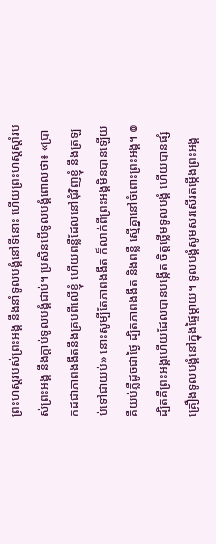ព្រះហស្តរបស់ព្រះអង្គ នឹងនាំទូលបង្គំនៅទីនោះ ហើយព្រះហស្តស្តាំរបស់ព្រះអង្គ នឹងក្តាប់ទូលបង្គំជាប់។ ប្រសិនបើទូលបង្គំពោលថា៖ «ប្រាកដជាភាពងងឹតនឹងគ្របពីលើខ្ញុំ ហើយពន្លឺដែលនៅជុំវិញខ្ញុំ នឹងត្រឡប់ទៅជាយប់» នោះសូម្បីតែភាពងងឹត ក៏លាក់ពីព្រះអង្គមិនបានឡើយ គឺយប់ភ្លឺដូចជាថ្ងៃ ដ្បិតភាពងងឹត និងពន្លឺ ស្មើគ្នានៅចំពោះព្រះអង្គ។ ៙ ដ្បិតគឺព្រះអង្គហើយដែលបានបង្កើត ចិត្តថ្លើមទូលបង្គំ ហើយបានផ្សំគ្រឿងទូលបង្គំនៅក្នុងផ្ទៃម្តាយ។ ទូលបង្គំសូមសរសើរតម្កើងព្រះអង្គ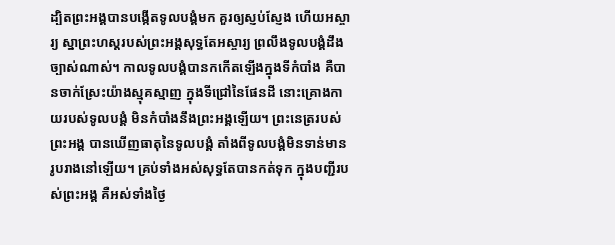ដ្បិតព្រះអង្គបានបង្កើតទូលបង្គំមក គួរឲ្យស្ញប់ស្ញែង ហើយអស្ចារ្យ ស្នាព្រះហស្តរបស់ព្រះអង្គសុទ្ធតែអស្ចារ្យ ព្រលឹងទូលបង្គំដឹងច្បាស់ណាស់។ កាលទូលបង្គំបានកកើតឡើងក្នុងទីកំបាំង គឺបានចាក់ស្រែះយ៉ាងស្មុគស្មាញ ក្នុងទីជ្រៅនៃផែនដី នោះគ្រោងកាយរបស់ទូលបង្គំ មិនកំបាំងនឹងព្រះអង្គឡើយ។ ព្រះនេត្ររបស់ព្រះអង្គ បានឃើញធាតុនៃទូលបង្គំ តាំងពីទូលបង្គំមិនទាន់មានរូបរាងនៅឡើយ។ គ្រប់ទាំងអស់សុទ្ធតែបានកត់ទុក ក្នុងបញ្ជីរបស់ព្រះអង្គ គឺអស់ទាំងថ្ងៃ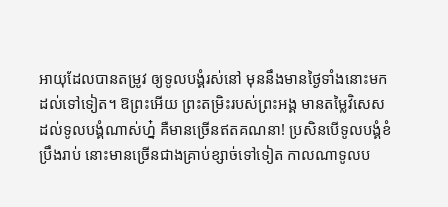អាយុដែលបានតម្រូវ ឲ្យទូលបង្គំរស់នៅ មុននឹងមានថ្ងៃទាំងនោះមកដល់ទៅទៀត។ ឱព្រះអើយ ព្រះតម្រិះរបស់ព្រះអង្គ មានតម្លៃវិសេសដល់ទូលបង្គំណាស់ហ្ន៎ គឺមានច្រើនឥតគណនា! ប្រសិនបើទូលបង្គំខំប្រឹងរាប់ នោះមានច្រើនជាងគ្រាប់ខ្សាច់ទៅទៀត កាលណាទូលប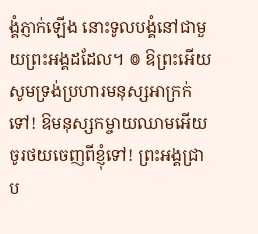ង្គំភ្ញាក់ឡើង នោះទូលបង្គំនៅជាមួយព្រះអង្គដដែល។ ៙ ឱព្រះអើយ សូមទ្រង់ប្រហារមនុស្សអាក្រក់ទៅ! ឱមនុស្សកម្ចាយឈាមអើយ ចូរថយចេញពីខ្ញុំទៅ! ព្រះអង្គជ្រាប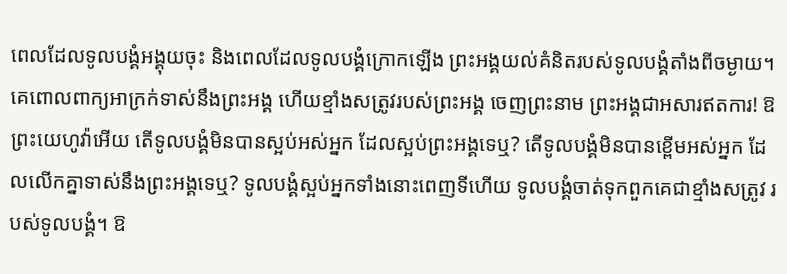ពេលដែលទូលបង្គំអង្គុយចុះ និងពេលដែលទូលបង្គំក្រោកឡើង ព្រះអង្គយល់គំនិតរបស់ទូលបង្គំតាំងពីចម្ងាយ។ គេពោលពាក្យអាក្រក់ទាស់នឹងព្រះអង្គ ហើយខ្មាំងសត្រូវរបស់ព្រះអង្គ ចេញព្រះនាម ព្រះអង្គជាអសារឥតការ! ឱព្រះយេហូវ៉ាអើយ តើទូលបង្គំមិនបានស្អប់អស់អ្នក ដែលស្អប់ព្រះអង្គទេឬ? តើទូលបង្គំមិនបានខ្ពើមអស់អ្នក ដែលលើកគ្នាទាស់នឹងព្រះអង្គទេឬ? ទូលបង្គំស្អប់អ្នកទាំងនោះពេញទីហើយ ទូលបង្គំចាត់ទុកពួកគេជាខ្មាំងសត្រូវ របស់ទូលបង្គំ។ ឱ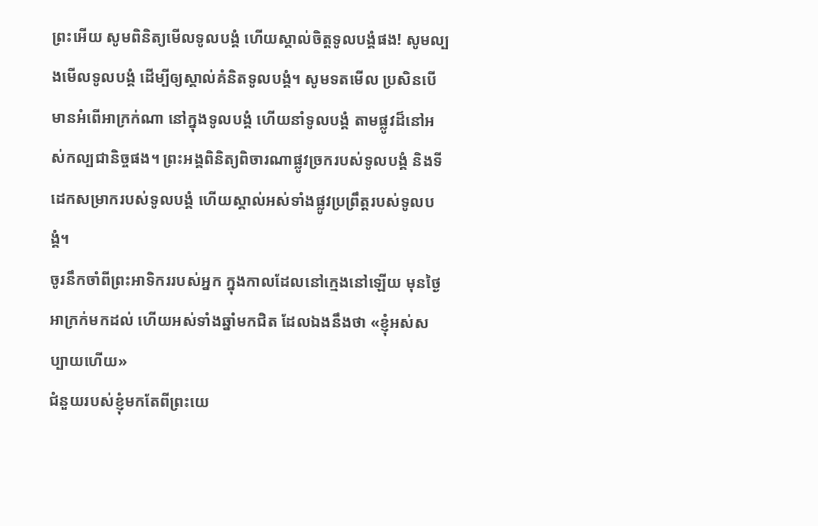ព្រះអើយ សូមពិនិត្យមើលទូលបង្គំ ហើយស្គាល់ចិត្តទូលបង្គំផង! សូមល្បងមើលទូលបង្គំ ដើម្បីឲ្យស្គាល់គំនិតទូលបង្គំ។ សូមទតមើល ប្រសិនបើមានអំពើអាក្រក់ណា នៅក្នុងទូលបង្គំ ហើយនាំទូលបង្គំ តាមផ្លូវដ៏នៅអស់កល្បជានិច្ចផង។ ព្រះអង្គពិនិត្យពិចារណាផ្លូវច្រករបស់ទូលបង្គំ និងទីដេកសម្រាករបស់ទូលបង្គំ ហើយស្គាល់អស់ទាំងផ្លូវប្រព្រឹត្តរបស់ទូលបង្គំ។
ចូរនឹកចាំពីព្រះអាទិកររបស់អ្នក ក្នុងកាលដែលនៅក្មេងនៅឡើយ មុនថ្ងៃអាក្រក់មកដល់ ហើយអស់ទាំងឆ្នាំមកជិត ដែលឯងនឹងថា «ខ្ញុំអស់សប្បាយហើយ»
ជំនួយរបស់ខ្ញុំមកតែពីព្រះយេ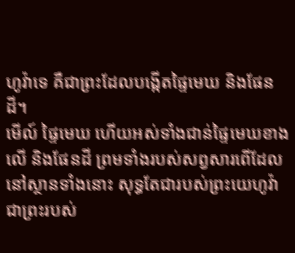ហូវ៉ាទេ គឺជាព្រះដែលបង្កើតផ្ទៃមេឃ និងផែនដី។
មើល៍ ផ្ទៃមេឃ ហើយអស់ទាំងជាន់ផ្ទៃមេឃខាងលើ និងផែនដី ព្រមទាំងរបស់សព្វសារពើដែលនៅស្ថានទាំងនោះ សុទ្ធតែជារបស់ព្រះយេហូវ៉ាជាព្រះរបស់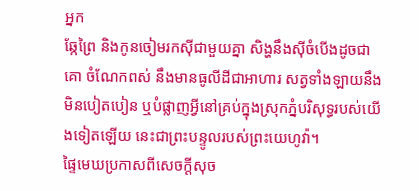អ្នក
ឆ្កែព្រៃ និងកូនចៀមរកស៊ីជាមួយគ្នា សិង្ហនឹងស៊ីចំបើងដូចជាគោ ចំណែកពស់ នឹងមានធូលីដីជាអាហារ សត្វទាំងឡាយនឹងមិនបៀតបៀន ឬបំផ្លាញអ្វីនៅគ្រប់ក្នុងស្រុកភ្នំបរិសុទ្ធរបស់យើងទៀតឡើយ នេះជាព្រះបន្ទូលរបស់ព្រះយេហូវ៉ា។
ផ្ទៃមេឃប្រកាសពីសេចក្ដីសុច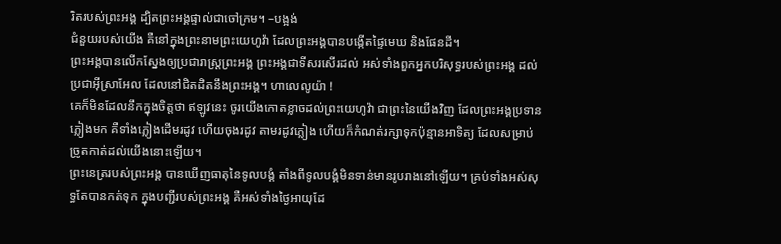រិតរបស់ព្រះអង្គ ដ្បិតព្រះអង្គផ្ទាល់ជាចៅក្រម។ –បង្អង់
ជំនួយរបស់យើង គឺនៅក្នុងព្រះនាមព្រះយេហូវ៉ា ដែលព្រះអង្គបានបង្កើតផ្ទៃមេឃ និងផែនដី។
ព្រះអង្គបានលើកស្នែងឲ្យប្រជារាស្ត្រព្រះអង្គ ព្រះអង្គជាទីសរសើរដល់ អស់ទាំងពួកអ្នកបរិសុទ្ធរបស់ព្រះអង្គ ដល់ប្រជាអ៊ីស្រាអែល ដែលនៅជិតដិតនឹងព្រះអង្គ។ ហាលេលូយ៉ា !
គេក៏មិនដែលនឹកក្នុងចិត្តថា ឥឡូវនេះ ចូរយើងកោតខ្លាចដល់ព្រះយេហូវ៉ា ជាព្រះនៃយើងវិញ ដែលព្រះអង្គប្រទានភ្លៀងមក គឺទាំងភ្លៀងដើមរដូវ ហើយចុងរដូវ តាមរដូវភ្លៀង ហើយក៏កំណត់រក្សាទុកប៉ុន្មានអាទិត្យ ដែលសម្រាប់ច្រូតកាត់ដល់យើងនោះឡើយ។
ព្រះនេត្ររបស់ព្រះអង្គ បានឃើញធាតុនៃទូលបង្គំ តាំងពីទូលបង្គំមិនទាន់មានរូបរាងនៅឡើយ។ គ្រប់ទាំងអស់សុទ្ធតែបានកត់ទុក ក្នុងបញ្ជីរបស់ព្រះអង្គ គឺអស់ទាំងថ្ងៃអាយុដែ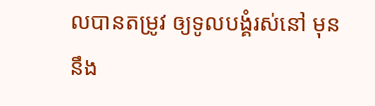លបានតម្រូវ ឲ្យទូលបង្គំរស់នៅ មុននឹង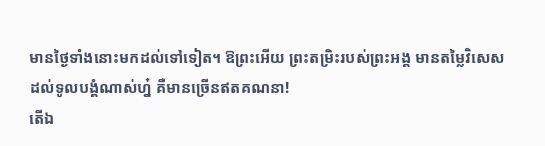មានថ្ងៃទាំងនោះមកដល់ទៅទៀត។ ឱព្រះអើយ ព្រះតម្រិះរបស់ព្រះអង្គ មានតម្លៃវិសេសដល់ទូលបង្គំណាស់ហ្ន៎ គឺមានច្រើនឥតគណនា!
តើឯ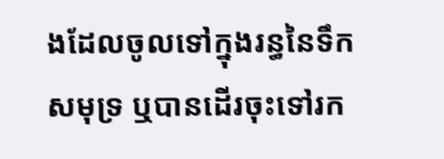ងដែលចូលទៅក្នុងរន្ធនៃទឹកសមុទ្រ ឬបានដើរចុះទៅរក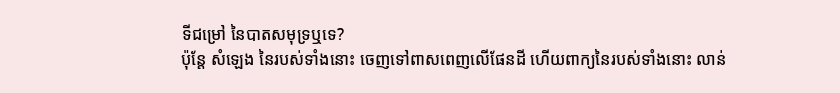ទីជម្រៅ នៃបាតសមុទ្រឬទេ?
ប៉ុន្តែ សំឡេង នៃរបស់ទាំងនោះ ចេញទៅពាសពេញលើផែនដី ហើយពាក្យនៃរបស់ទាំងនោះ លាន់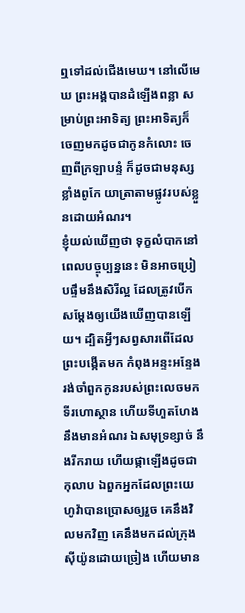ឮទៅដល់ជើងមេឃ។ នៅលើមេឃ ព្រះអង្គបានដំឡើងពន្លា សម្រាប់ព្រះអាទិត្យ ព្រះអាទិត្យក៏ចេញមកដូចជាកូនកំលោះ ចេញពីក្រឡាបន្ទំ ក៏ដូចជាមនុស្សខ្លាំងពូកែ យាត្រាតាមផ្លូវរបស់ខ្លួនដោយអំណរ។
ខ្ញុំយល់ឃើញថា ទុក្ខលំបាកនៅពេលបច្ចុប្បន្ននេះ មិនអាចប្រៀបផ្ទឹមនឹងសិរីល្អ ដែលត្រូវបើកសម្ដែងឲ្យយើងឃើញបានឡើយ។ ដ្បិតអ្វីៗសព្វសារពើដែលព្រះបង្កើតមក កំពុងអន្ទះអន្ទែង រង់ចាំពួកកូនរបស់ព្រះលេចមក
ទីរហោស្ថាន ហើយទីហួតហែង នឹងមានអំណរ ឯសមុទ្រខ្សាច់ នឹងរីករាយ ហើយផ្កាឡើងដូចជាកុលាប ឯពួកអ្នកដែលព្រះយេហូវ៉ាបានប្រោសឲ្យរួច គេនឹងវិលមកវិញ គេនឹងមកដល់ក្រុងស៊ីយ៉ូនដោយច្រៀង ហើយមាន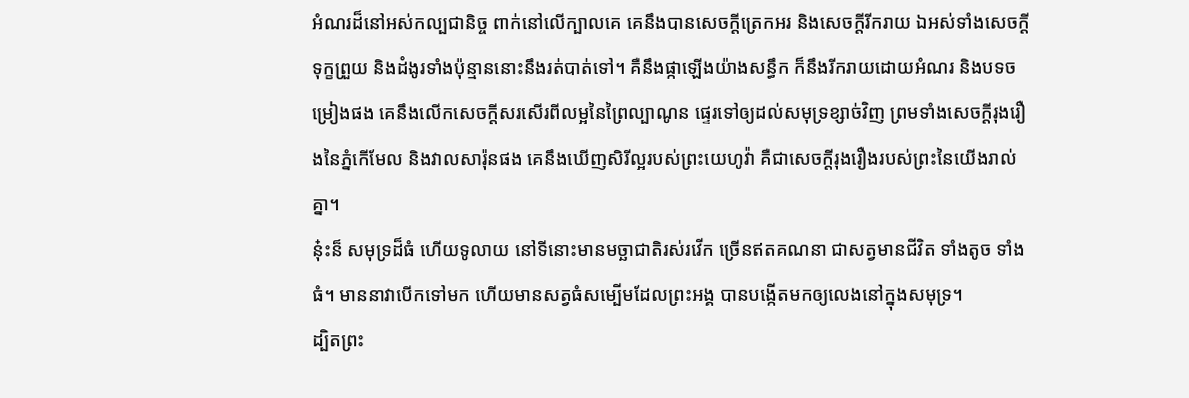អំណរដ៏នៅអស់កល្បជានិច្ច ពាក់នៅលើក្បាលគេ គេនឹងបានសេចក្ដីត្រេកអរ និងសេចក្ដីរីករាយ ឯអស់ទាំងសេចក្ដីទុក្ខព្រួយ និងដំងូរទាំងប៉ុន្មាននោះនឹងរត់បាត់ទៅ។ គឺនឹងផ្កាឡើងយ៉ាងសន្ធឹក ក៏នឹងរីករាយដោយអំណរ និងបទចម្រៀងផង គេនឹងលើកសេចក្ដីសរសើរពីលម្អនៃព្រៃល្បាណូន ផ្ទេរទៅឲ្យដល់សមុទ្រខ្សាច់វិញ ព្រមទាំងសេចក្ដីរុងរឿងនៃភ្នំកើមែល និងវាលសារ៉ុនផង គេនឹងឃើញសិរីល្អរបស់ព្រះយេហូវ៉ា គឺជាសេចក្ដីរុងរឿងរបស់ព្រះនៃយើងរាល់គ្នា។
ន៎ុះន៏ សមុទ្រដ៏ធំ ហើយទូលាយ នៅទីនោះមានមច្ឆាជាតិរស់រវើក ច្រើនឥតគណនា ជាសត្វមានជីវិត ទាំងតូច ទាំងធំ។ មាននាវាបើកទៅមក ហើយមានសត្វធំសម្បើមដែលព្រះអង្គ បានបង្កើតមកឲ្យលេងនៅក្នុងសមុទ្រ។
ដ្បិតព្រះ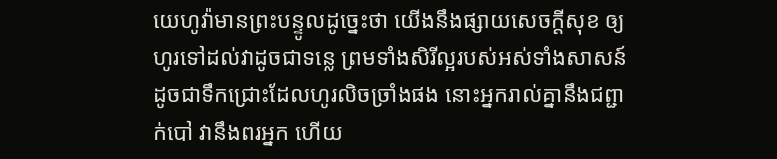យេហូវ៉ាមានព្រះបន្ទូលដូចេ្នះថា យើងនឹងផ្សាយសេចក្ដីសុខ ឲ្យហូរទៅដល់វាដូចជាទន្លេ ព្រមទាំងសិរីល្អរបស់អស់ទាំងសាសន៍ ដូចជាទឹកជ្រោះដែលហូរលិចច្រាំងផង នោះអ្នករាល់គ្នានឹងជព្ជាក់បៅ វានឹងពរអ្នក ហើយ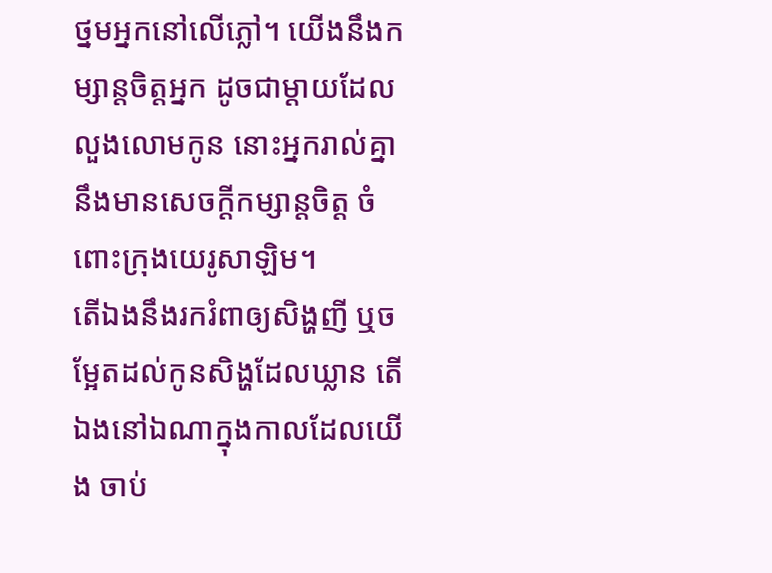ថ្នមអ្នកនៅលើភ្លៅ។ យើងនឹងកម្សាន្តចិត្តអ្នក ដូចជាម្តាយដែលលួងលោមកូន នោះអ្នករាល់គ្នានឹងមានសេចក្ដីកម្សាន្តចិត្ត ចំពោះក្រុងយេរូសាឡិម។
តើឯងនឹងរករំពាឲ្យសិង្ហញី ឬចម្អែតដល់កូនសិង្ហដែលឃ្លាន តើឯងនៅឯណាក្នុងកាលដែលយើង ចាប់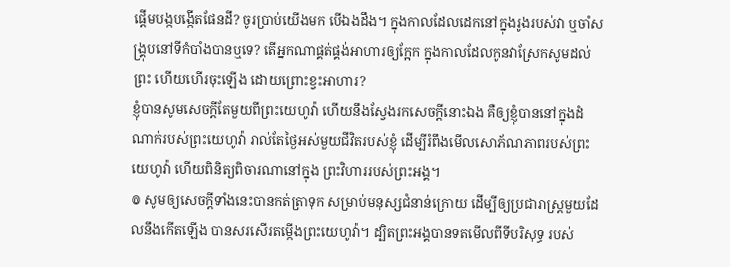ផ្ដើមបង្កបង្កើតផែនដី? ចូរប្រាប់យើងមក បើឯងដឹង។ ក្នុងកាលដែលដេកនៅក្នុងរូងរបស់វា ឬចាំសង្គ្រុបនៅទីកំបាំងបានឬទេ? តើអ្នកណាផ្គត់ផ្គង់អាហារឲ្យក្អែក ក្នុងកាលដែលកូនវាស្រែកសូមដល់ព្រះ ហើយហើរចុះឡើង ដោយព្រោះខ្វះអាហារ?
ខ្ញុំបានសូមសេចក្ដីតែមួយពីព្រះយេហូវ៉ា ហើយនឹងស្វែងរកសេចក្ដីនោះឯង គឺឲ្យខ្ញុំបាននៅក្នុងដំណាក់របស់ព្រះយេហូវ៉ា រាល់តែថ្ងៃអស់មួយជីវិតរបស់ខ្ញុំ ដើម្បីរំពឹងមើលសោភ័ណភាពរបស់ព្រះយេហូវ៉ា ហើយពិនិត្យពិចារណានៅក្នុង ព្រះវិហាររបស់ព្រះអង្គ។
៙ សូមឲ្យសេចក្ដីទាំងនេះបានកត់ត្រាទុក សម្រាប់មនុស្សជំនាន់ក្រោយ ដើម្បីឲ្យប្រជារាស្ត្រមួយដែលនឹងកើតឡើង បានសរសើរតម្កើងព្រះយេហូវ៉ា។ ដ្បិតព្រះអង្គបានទតមើលពីទីបរិសុទ្ធ របស់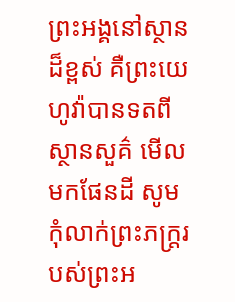ព្រះអង្គនៅស្ថានដ៏ខ្ពស់ គឺព្រះយេហូវ៉ាបានទតពីស្ថានសួគ៌ មើលមកផែនដី សូមកុំលាក់ព្រះភក្ត្ររបស់ព្រះអ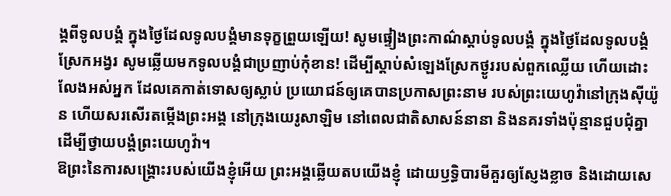ង្គពីទូលបង្គំ ក្នុងថ្ងៃដែលទូលបង្គំមានទុក្ខព្រួយឡើយ! សូមផ្ទៀងព្រះកាណ៌ស្ដាប់ទូលបង្គំ ក្នុងថ្ងៃដែលទូលបង្គំស្រែកអង្វរ សូមឆ្លើយមកទូលបង្គំជាប្រញាប់កុំខាន! ដើម្បីស្តាប់សំឡេងស្រែកថ្ងូររបស់ពួកឈ្លើយ ហើយដោះលែងអស់អ្នក ដែលគេកាត់ទោសឲ្យស្លាប់ ប្រយោជន៍ឲ្យគេបានប្រកាសព្រះនាម របស់ព្រះយេហូវ៉ានៅក្រុងស៊ីយ៉ូន ហើយសរសើរតម្កើងព្រះអង្គ នៅក្រុងយេរូសាឡិម នៅពេលជាតិសាសន៍នានា និងនគរទាំងប៉ុន្មានជួបជុំគ្នា ដើម្បីថ្វាយបង្គំព្រះយេហូវ៉ា។
ឱព្រះនៃការសង្គ្រោះរបស់យើងខ្ញុំអើយ ព្រះអង្គឆ្លើយតបយើងខ្ញុំ ដោយឫទ្ធិបារមីគួរឲ្យស្ញែងខ្លាច និងដោយសេ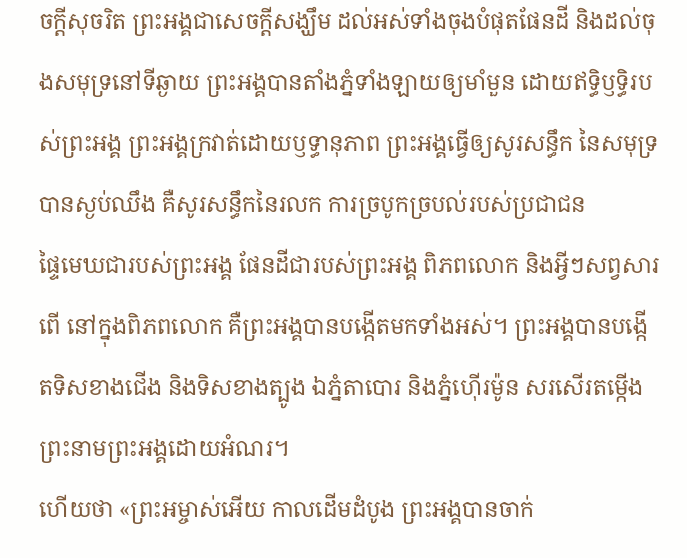ចក្ដីសុចរិត ព្រះអង្គជាសេចក្ដីសង្ឃឹម ដល់អស់ទាំងចុងបំផុតផែនដី និងដល់ចុងសមុទ្រនៅទីឆ្ងាយ ព្រះអង្គបានតាំងភ្នំទាំងឡាយឲ្យមាំមួន ដោយឥទ្ធិឫទ្ធិរបស់ព្រះអង្គ ព្រះអង្គក្រវាត់ដោយឫទ្ធានុភាព ព្រះអង្គធ្វើឲ្យសូរសន្ធឹក នៃសមុទ្របានស្ងប់ឈឹង គឺសូរសន្ធឹកនៃរលក ការច្របូកច្របល់របស់ប្រជាជន
ផ្ទៃមេឃជារបស់ព្រះអង្គ ផែនដីជារបស់ព្រះអង្គ ពិភពលោក និងអ្វីៗសព្វសារពើ នៅក្នុងពិភពលោក គឺព្រះអង្គបានបង្កើតមកទាំងអស់។ ព្រះអង្គបានបង្កើតទិសខាងជើង និងទិសខាងត្បូង ឯភ្នំតាបោរ និងភ្នំហ៊ើរម៉ូន សរសើរតម្កើងព្រះនាមព្រះអង្គដោយអំណរ។
ហើយថា «ព្រះអម្ចាស់អើយ កាលដើមដំបូង ព្រះអង្គបានចាក់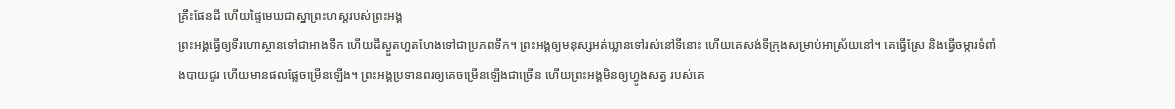គ្រឹះផែនដី ហើយផ្ទៃមេឃជាស្នាព្រះហស្តរបស់ព្រះអង្គ
ព្រះអង្គធ្វើឲ្យទីរហោស្ថានទៅជាអាងទឹក ហើយដីស្ងួតហួតហែងទៅជាប្រភពទឹក។ ព្រះអង្គឲ្យមនុស្សអត់ឃ្លានទៅរស់នៅទីនោះ ហើយគេសង់ទីក្រុងសម្រាប់អាស្រ័យនៅ។ គេធ្វើស្រែ និងធ្វើចម្ការទំពាំងបាយជូរ ហើយមានផលផ្លែចម្រើនឡើង។ ព្រះអង្គប្រទានពរឲ្យគេចម្រើនឡើងជាច្រើន ហើយព្រះអង្គមិនឲ្យហ្វូងសត្វ របស់គេ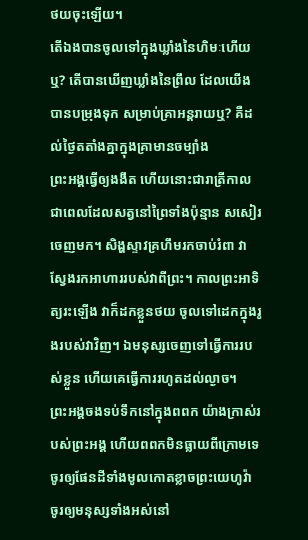ថយចុះឡើយ។
តើឯងបានចូលទៅក្នុងឃ្លាំងនៃហិមៈហើយឬ? តើបានឃើញឃ្លាំងនៃព្រឹល ដែលយើងបានបម្រុងទុក សម្រាប់គ្រាអន្តរាយឬ? គឺដល់ថ្ងៃតតាំងគ្នាក្នុងគ្រាមានចម្បាំង
ព្រះអង្គធ្វើឲ្យងងឹត ហើយនោះជារាត្រីកាល ជាពេលដែលសត្វនៅព្រៃទាំងប៉ុន្មាន សសៀរចេញមក។ សិង្ហស្ទាវគ្រហឹមរកចាប់រំពា វាស្វែងរកអាហាររបស់វាពីព្រះ។ កាលព្រះអាទិត្យរះឡើង វាក៏ដកខ្លួនថយ ចូលទៅដេកក្នុងរូងរបស់វាវិញ។ ឯមនុស្សចេញទៅធ្វើការរបស់ខ្លួន ហើយគេធ្វើការរហូតដល់ល្ងាច។
ព្រះអង្គចងទប់ទឹកនៅក្នុងពពក យ៉ាងក្រាស់របស់ព្រះអង្គ ហើយពពកមិនធ្លាយពីក្រោមទេ
ចូរឲ្យផែនដីទាំងមូលកោតខ្លាចព្រះយេហូវ៉ា ចូរឲ្យមនុស្សទាំងអស់នៅ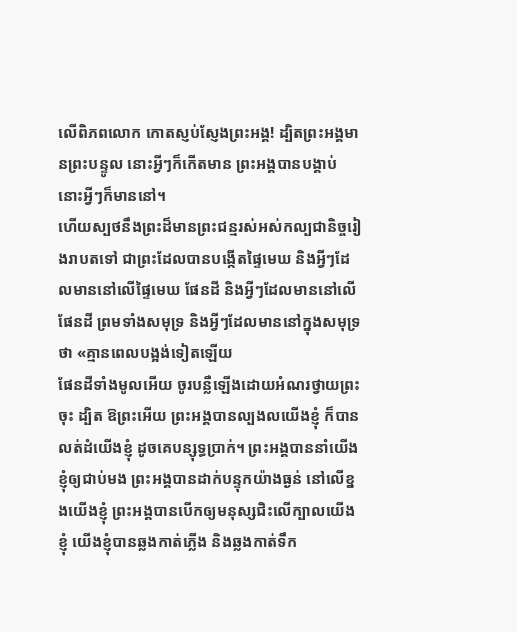លើពិភពលោក កោតស្ញប់ស្ញែងព្រះអង្គ! ដ្បិតព្រះអង្គមានព្រះបន្ទូល នោះអ្វីៗក៏កើតមាន ព្រះអង្គបានបង្គាប់ នោះអ្វីៗក៏មាននៅ។
ហើយស្បថនឹងព្រះដ៏មានព្រះជន្មរស់អស់កល្បជានិច្ចរៀងរាបតទៅ ជាព្រះដែលបានបង្កើតផ្ទៃមេឃ និងអ្វីៗដែលមាននៅលើផ្ទៃមេឃ ផែនដី និងអ្វីៗដែលមាននៅលើផែនដី ព្រមទាំងសមុទ្រ និងអ្វីៗដែលមាននៅក្នុងសមុទ្រ ថា «គ្មានពេលបង្អង់ទៀតឡើយ
ផែនដីទាំងមូលអើយ ចូរបន្លឺឡើងដោយអំណរថ្វាយព្រះចុះ ដ្បិត ឱព្រះអើយ ព្រះអង្គបានល្បងលយើងខ្ញុំ ក៏បានលត់ដំយើងខ្ញុំ ដូចគេបន្សុទ្ធប្រាក់។ ព្រះអង្គបាននាំយើងខ្ញុំឲ្យជាប់មង ព្រះអង្គបានដាក់បន្ទុកយ៉ាងធ្ងន់ នៅលើខ្នងយើងខ្ញុំ ព្រះអង្គបានបើកឲ្យមនុស្សជិះលើក្បាលយើងខ្ញុំ យើងខ្ញុំបានឆ្លងកាត់ភ្លើង និងឆ្លងកាត់ទឹក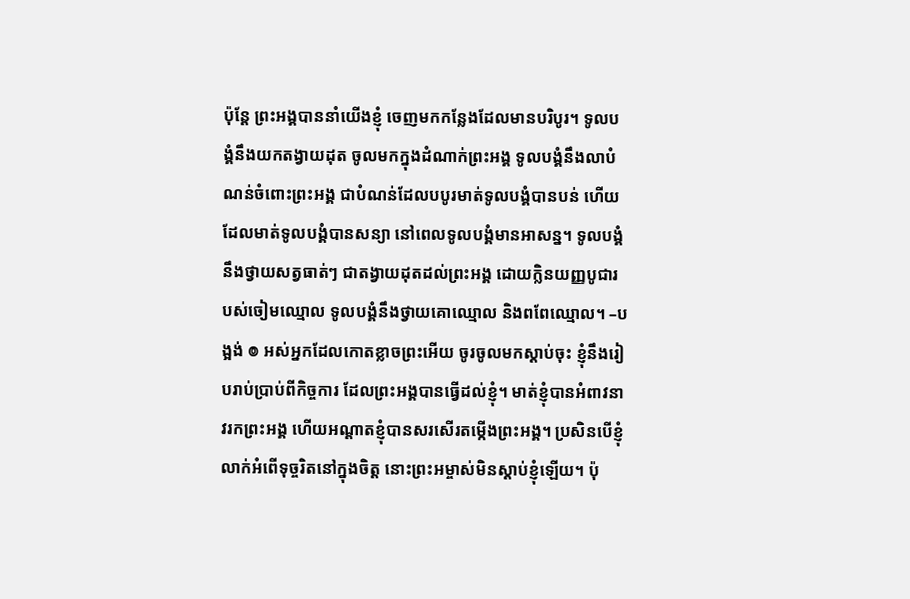ប៉ុន្តែ ព្រះអង្គបាននាំយើងខ្ញុំ ចេញមកកន្លែងដែលមានបរិបូរ។ ទូលបង្គំនឹងយកតង្វាយដុត ចូលមកក្នុងដំណាក់ព្រះអង្គ ទូលបង្គំនឹងលាបំណន់ចំពោះព្រះអង្គ ជាបំណន់ដែលបបូរមាត់ទូលបង្គំបានបន់ ហើយដែលមាត់ទូលបង្គំបានសន្យា នៅពេលទូលបង្គំមានអាសន្ន។ ទូលបង្គំនឹងថ្វាយសត្វធាត់ៗ ជាតង្វាយដុតដល់ព្រះអង្គ ដោយក្លិនយញ្ញបូជារបស់ចៀមឈ្មោល ទូលបង្គំនឹងថ្វាយគោឈ្មោល និងពពែឈ្មោល។ –បង្អង់ ៙ អស់អ្នកដែលកោតខ្លាចព្រះអើយ ចូរចូលមកស្តាប់ចុះ ខ្ញុំនឹងរៀបរាប់ប្រាប់ពីកិច្ចការ ដែលព្រះអង្គបានធ្វើដល់ខ្ញុំ។ មាត់ខ្ញុំបានអំពាវនាវរកព្រះអង្គ ហើយអណ្ដាតខ្ញុំបានសរសើរតម្កើងព្រះអង្គ។ ប្រសិនបើខ្ញុំលាក់អំពើទុច្ចរិតនៅក្នុងចិត្ត នោះព្រះអម្ចាស់មិនស្តាប់ខ្ញុំឡើយ។ ប៉ុ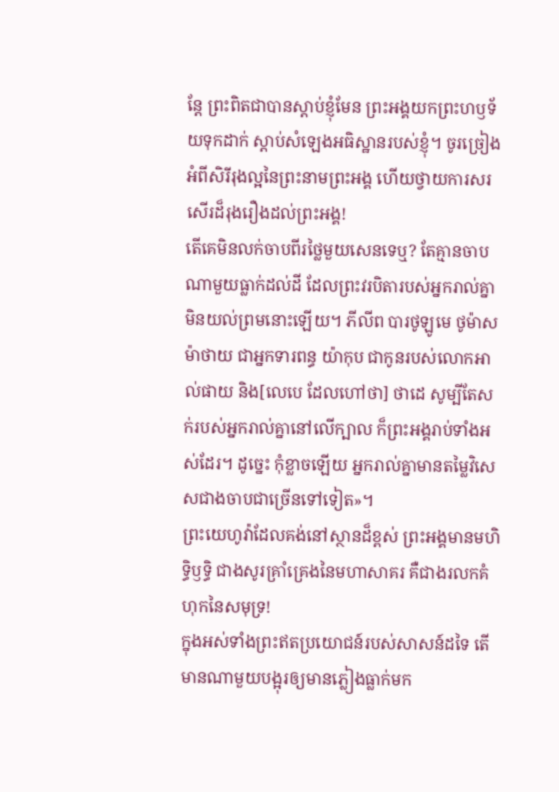ន្តែ ព្រះពិតជាបានស្តាប់ខ្ញុំមែន ព្រះអង្គយកព្រះហឫទ័យទុកដាក់ ស្តាប់សំឡេងអធិស្ឋានរបស់ខ្ញុំ។ ចូរច្រៀងអំពីសិរីរុងល្អនៃព្រះនាមព្រះអង្គ ហើយថ្វាយការសរសើរដ៏រុងរឿងដល់ព្រះអង្គ!
តើគេមិនលក់ចាបពីរថ្លៃមួយសេនទេឬ? តែគ្មានចាបណាមួយធ្លាក់ដល់ដី ដែលព្រះវរបិតារបស់អ្នករាល់គ្នាមិនយល់ព្រមនោះឡើយ។ ភីលីព បារថូឡូមេ ថូម៉ាស ម៉ាថាយ ជាអ្នកទារពន្ធ យ៉ាកុប ជាកូនរបស់លោកអាល់ផាយ និង[លេបេ ដែលហៅថា] ថាដេ សូម្បីតែសក់របស់អ្នករាល់គ្នានៅលើក្បាល ក៏ព្រះអង្គរាប់ទាំងអស់ដែរ។ ដូច្នេះ កុំខ្លាចឡើយ អ្នករាល់គ្នាមានតម្លៃវិសេសជាងចាបជាច្រើនទៅទៀត»។
ព្រះយេហូវ៉ាដែលគង់នៅស្ថានដ៏ខ្ពស់ ព្រះអង្គមានមហិទ្ធិឫទ្ធិ ជាងសូរគ្រាំគ្រេងនៃមហាសាគរ គឺជាងរលកគំហុកនៃសមុទ្រ!
ក្នុងអស់ទាំងព្រះឥតប្រយោជន៍របស់សាសន៍ដទៃ តើមានណាមួយបង្អុរឲ្យមានភ្លៀងធ្លាក់មក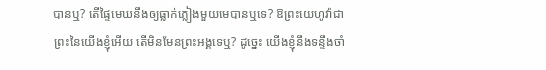បានឬ? តើផ្ទៃមេឃនឹងឲ្យធ្លាក់ភ្លៀងមួយមេបានឬទេ? ឱព្រះយេហូវ៉ាជាព្រះនៃយើងខ្ញុំអើយ តើមិនមែនព្រះអង្គទេឬ? ដូច្នេះ យើងខ្ញុំនឹងទន្ទឹងចាំ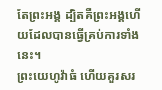តែព្រះអង្គ ដ្បិតគឺព្រះអង្គហើយដែលបានធ្វើគ្រប់ការទាំងនេះ។
ព្រះយេហូវ៉ាធំ ហើយគួរសរ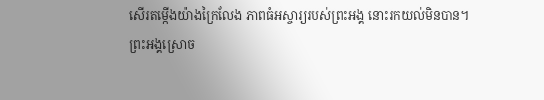សើរតម្កើងយ៉ាងក្រៃលែង ភាពធំអស្ចារ្យរបស់ព្រះអង្គ នោះរកយល់មិនបាន។
ព្រះអង្គស្រោច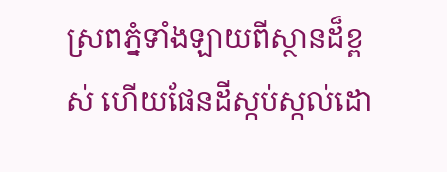ស្រពភ្នំទាំងឡាយពីស្ថានដ៏ខ្ពស់ ហើយផែនដីស្កប់ស្កល់ដោ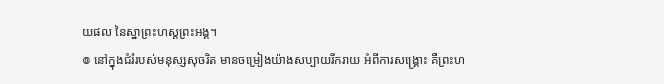យផល នៃស្នាព្រះហស្តព្រះអង្គ។
៙ នៅក្នុងជំរំរបស់មនុស្សសុចរិត មានចម្រៀងយ៉ាងសប្បាយរីករាយ អំពីការសង្គ្រោះ គឺព្រះហ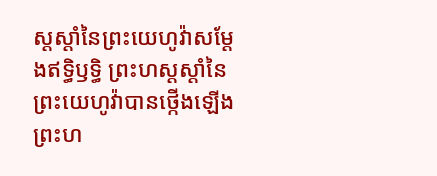ស្តស្តាំនៃព្រះយេហូវ៉ាសម្ដែងឥទ្ធិឫទ្ធិ ព្រះហស្តស្តាំនៃព្រះយេហូវ៉ាបានថ្កើងឡើង ព្រះហ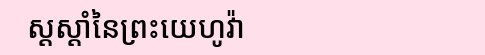ស្តស្តាំនៃព្រះយេហូវ៉ា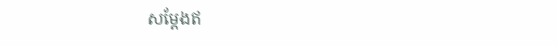សម្ដែងឥ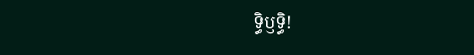ទ្ធិឫទ្ធិ!